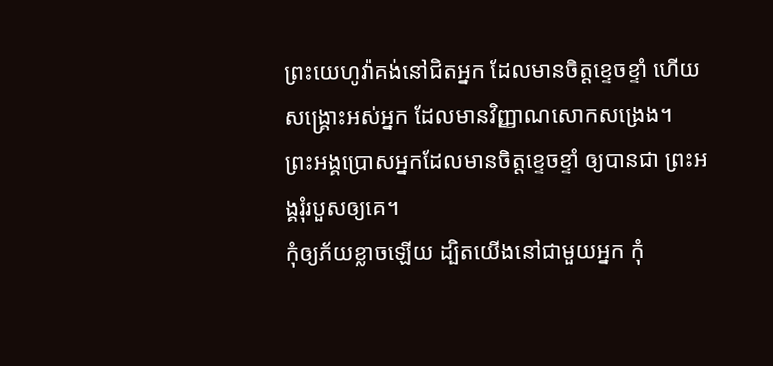ព្រះយេហូវ៉ាគង់នៅជិតអ្នក ដែលមានចិត្តខ្ទេចខ្ទាំ ហើយសង្គ្រោះអស់អ្នក ដែលមានវិញ្ញាណសោកសង្រេង។
ព្រះអង្គប្រោសអ្នកដែលមានចិត្តខ្ទេចខ្ទាំ ឲ្យបានជា ព្រះអង្គរុំរបួសឲ្យគេ។
កុំឲ្យភ័យខ្លាចឡើយ ដ្បិតយើងនៅជាមួយអ្នក កុំ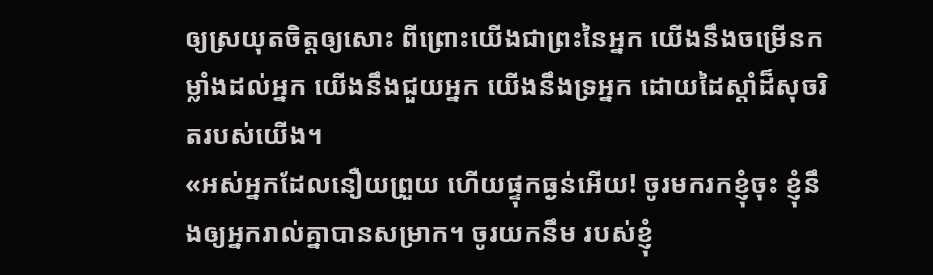ឲ្យស្រយុតចិត្តឲ្យសោះ ពីព្រោះយើងជាព្រះនៃអ្នក យើងនឹងចម្រើនកម្លាំងដល់អ្នក យើងនឹងជួយអ្នក យើងនឹងទ្រអ្នក ដោយដៃស្តាំដ៏សុចរិតរបស់យើង។
«អស់អ្នកដែលនឿយព្រួយ ហើយផ្ទុកធ្ងន់អើយ! ចូរមករកខ្ញុំចុះ ខ្ញុំនឹងឲ្យអ្នករាល់គ្នាបានសម្រាក។ ចូរយកនឹម របស់ខ្ញុំ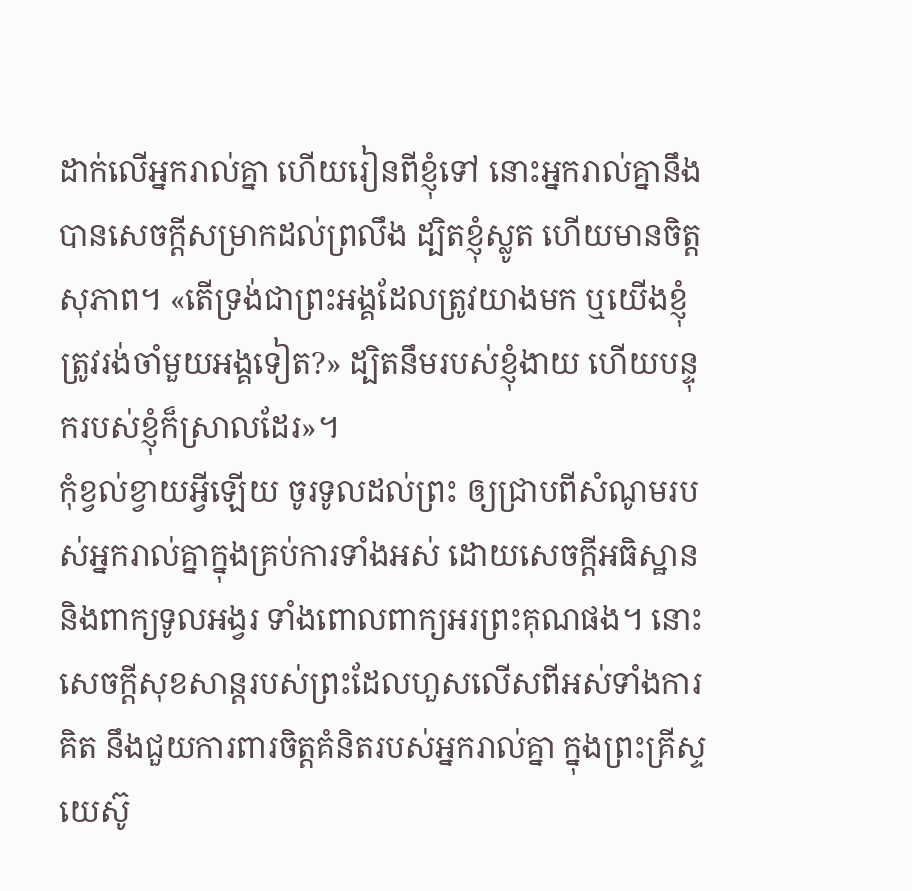ដាក់លើអ្នករាល់គ្នា ហើយរៀនពីខ្ញុំទៅ នោះអ្នករាល់គ្នានឹងបានសេចក្តីសម្រាកដល់ព្រលឹង ដ្បិតខ្ញុំស្លូត ហើយមានចិត្តសុភាព។ «តើទ្រង់ជាព្រះអង្គដែលត្រូវយាងមក ឬយើងខ្ញុំត្រូវរង់ចាំមួយអង្គទៀត?» ដ្បិតនឹមរបស់ខ្ញុំងាយ ហើយបន្ទុករបស់ខ្ញុំក៏ស្រាលដែរ»។
កុំខ្វល់ខ្វាយអ្វីឡើយ ចូរទូលដល់ព្រះ ឲ្យជ្រាបពីសំណូមរបស់អ្នករាល់គ្នាក្នុងគ្រប់ការទាំងអស់ ដោយសេចក្ដីអធិស្ឋាន និងពាក្យទូលអង្វរ ទាំងពោលពាក្យអរព្រះគុណផង។ នោះសេចក្ដីសុខសាន្តរបស់ព្រះដែលហួសលើសពីអស់ទាំងការគិត នឹងជួយការពារចិត្តគំនិតរបស់អ្នករាល់គ្នា ក្នុងព្រះគ្រីស្ទយេស៊ូ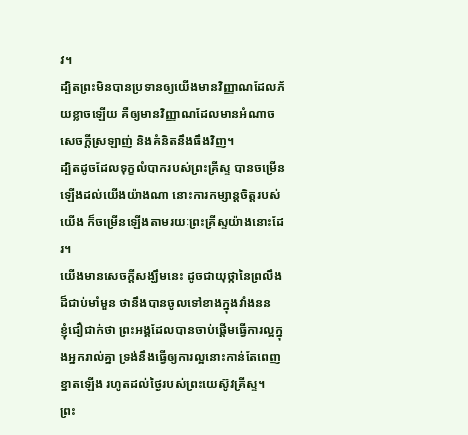វ។
ដ្បិតព្រះមិនបានប្រទានឲ្យយើងមានវិញ្ញាណដែលភ័យខ្លាចឡើយ គឺឲ្យមានវិញ្ញាណដែលមានអំណាច សេចក្ដីស្រឡាញ់ និងគំនិតនឹងធឹងវិញ។
ដ្បិតដូចដែលទុក្ខលំបាករបស់ព្រះគ្រីស្ទ បានចម្រើនឡើងដល់យើងយ៉ាងណា នោះការកម្សាន្តចិត្តរបស់យើង ក៏ចម្រើនឡើងតាមរយៈព្រះគ្រីស្ទយ៉ាងនោះដែរ។
យើងមានសេចក្ដីសង្ឃឹមនេះ ដូចជាយុថ្កានៃព្រលឹងដ៏ជាប់មាំមួន ថានឹងបានចូលទៅខាងក្នុងវាំងនន
ខ្ញុំជឿជាក់ថា ព្រះអង្គដែលបានចាប់ផ្តើមធ្វើការល្អក្នុងអ្នករាល់គ្នា ទ្រង់នឹងធ្វើឲ្យការល្អនោះកាន់តែពេញខ្នាតឡើង រហូតដល់ថ្ងៃរបស់ព្រះយេស៊ូវគ្រីស្ទ។
ព្រះ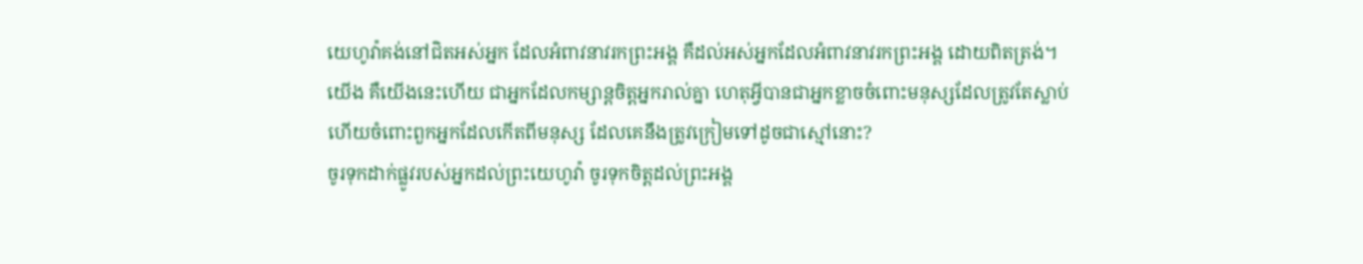យេហូវ៉ាគង់នៅជិតអស់អ្នក ដែលអំពាវនាវរកព្រះអង្គ គឺដល់អស់អ្នកដែលអំពាវនាវរកព្រះអង្គ ដោយពិតត្រង់។
យើង គឺយើងនេះហើយ ជាអ្នកដែលកម្សាន្តចិត្តអ្នករាល់គ្នា ហេតុអ្វីបានជាអ្នកខ្លាចចំពោះមនុស្សដែលត្រូវតែស្លាប់ ហើយចំពោះពួកអ្នកដែលកើតពីមនុស្ស ដែលគេនឹងត្រូវក្រៀមទៅដូចជាស្មៅនោះ?
ចូរទុកដាក់ផ្លូវរបស់អ្នកដល់ព្រះយេហូវ៉ា ចូរទុកចិត្តដល់ព្រះអង្គ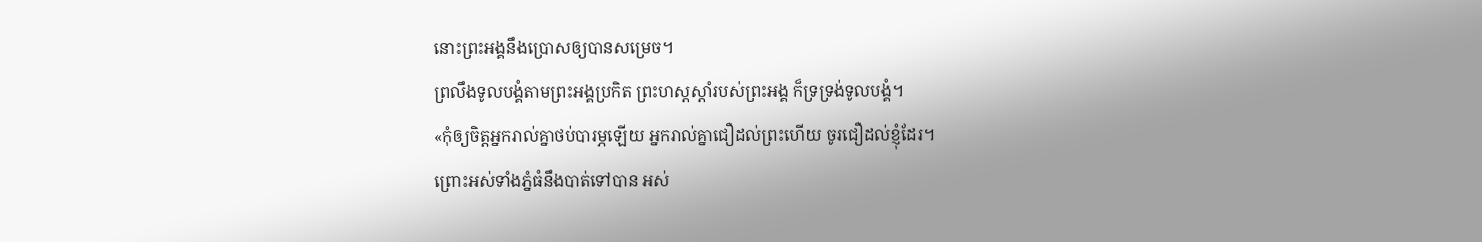នោះព្រះអង្គនឹងប្រោសឲ្យបានសម្រេច។
ព្រលឹងទូលបង្គំតាមព្រះអង្គប្រកិត ព្រះហស្តស្តាំរបស់ព្រះអង្គ ក៏ទ្រទ្រង់ទូលបង្គំ។
«កុំឲ្យចិត្តអ្នករាល់គ្នាថប់បារម្ភឡើយ អ្នករាល់គ្នាជឿដល់ព្រះហើយ ចូរជឿដល់ខ្ញុំដែរ។
ព្រោះអស់ទាំងភ្នំធំនឹងបាត់ទៅបាន អស់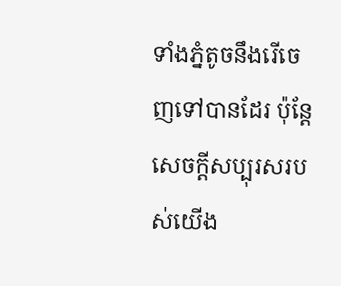ទាំងភ្នំតូចនឹងរើចេញទៅបានដែរ ប៉ុន្តែ សេចក្ដីសប្បុរសរបស់យើង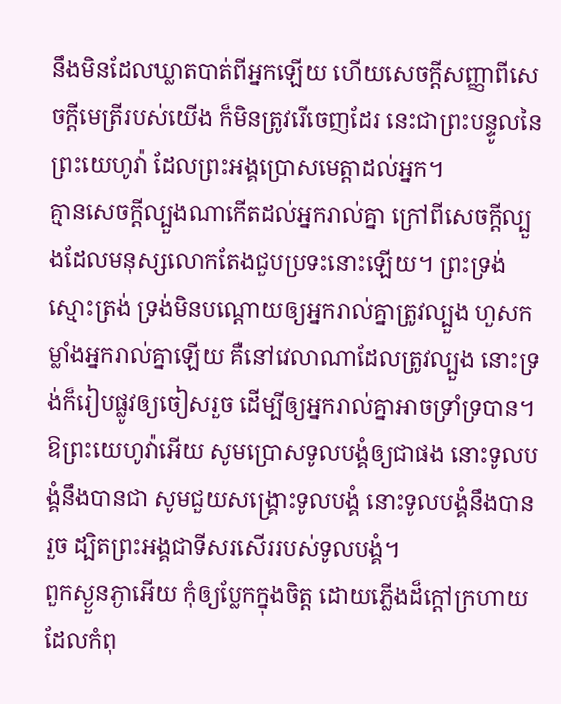នឹងមិនដែលឃ្លាតបាត់ពីអ្នកឡើយ ហើយសេចក្ដីសញ្ញាពីសេចក្ដីមេត្រីរបស់យើង ក៏មិនត្រូវរើចេញដែរ នេះជាព្រះបន្ទូលនៃព្រះយេហូវ៉ា ដែលព្រះអង្គប្រោសមេត្តាដល់អ្នក។
គ្មានសេចក្តីល្បួងណាកើតដល់អ្នករាល់គ្នា ក្រៅពីសេចក្តីល្បួងដែលមនុស្សលោកតែងជួបប្រទះនោះឡើយ។ ព្រះទ្រង់ស្មោះត្រង់ ទ្រង់មិនបណ្ដោយឲ្យអ្នករាល់គ្នាត្រូវល្បួង ហួសកម្លាំងអ្នករាល់គ្នាឡើយ គឺនៅវេលាណាដែលត្រូវល្បួង នោះទ្រង់ក៏រៀបផ្លូវឲ្យចៀសរួច ដើម្បីឲ្យអ្នករាល់គ្នាអាចទ្រាំទ្របាន។
ឱព្រះយេហូវ៉ាអើយ សូមប្រោសទូលបង្គំឲ្យជាផង នោះទូលបង្គំនឹងបានជា សូមជួយសង្គ្រោះទូលបង្គំ នោះទូលបង្គំនឹងបានរួច ដ្បិតព្រះអង្គជាទីសរសើររបស់ទូលបង្គំ។
ពួកស្ងួនភ្ងាអើយ កុំឲ្យប្លែកក្នុងចិត្ត ដោយភ្លើងដ៏ក្តៅក្រហាយ ដែលកំពុ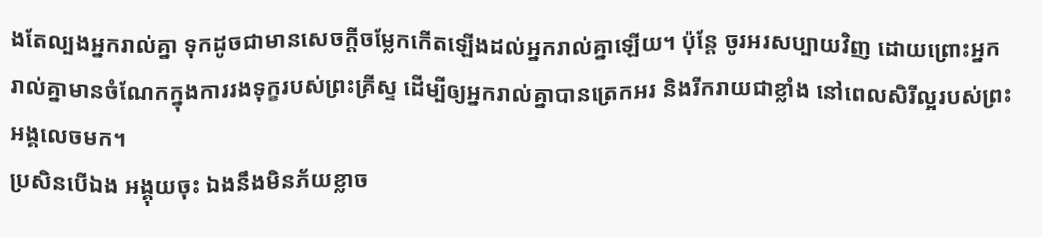ងតែល្បងអ្នករាល់គ្នា ទុកដូចជាមានសេចក្តីចម្លែកកើតឡើងដល់អ្នករាល់គ្នាឡើយ។ ប៉ុន្តែ ចូរអរសប្បាយវិញ ដោយព្រោះអ្នករាល់គ្នាមានចំណែកក្នុងការរងទុក្ខរបស់ព្រះគ្រីស្ទ ដើម្បីឲ្យអ្នករាល់គ្នាបានត្រេកអរ និងរីករាយជាខ្លាំង នៅពេលសិរីល្អរបស់ព្រះអង្គលេចមក។
ប្រសិនបើឯង អង្គុយចុះ ឯងនឹងមិនភ័យខ្លាច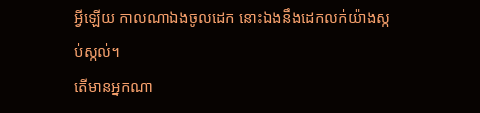អ្វីឡើយ កាលណាឯងចូលដេក នោះឯងនឹងដេកលក់យ៉ាងស្កប់ស្កល់។
តើមានអ្នកណា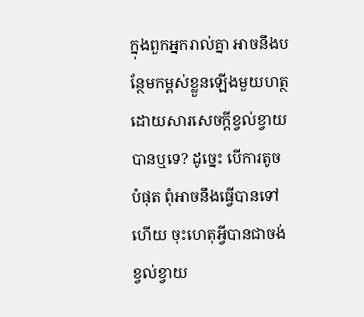ក្នុងពួកអ្នករាល់គ្នា អាចនឹងបន្ថែមកម្ពស់ខ្លួនឡើងមួយហត្ថ ដោយសារសេចក្តីខ្វល់ខ្វាយបានឬទេ? ដូច្នេះ បើការតូចបំផុត ពុំអាចនឹងធ្វើបានទៅហើយ ចុះហេតុអ្វីបានជាចង់ខ្វល់ខ្វាយ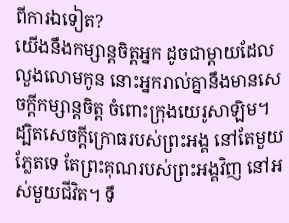ពីការឯទៀត?
យើងនឹងកម្សាន្តចិត្តអ្នក ដូចជាម្តាយដែលលួងលោមកូន នោះអ្នករាល់គ្នានឹងមានសេចក្ដីកម្សាន្តចិត្ត ចំពោះក្រុងយេរូសាឡិម។
ដ្បិតសេចក្ដីក្រោធរបស់ព្រះអង្គ នៅតែមួយភ្លែតទេ តែព្រះគុណរបស់ព្រះអង្គវិញ នៅអស់មួយជីវិត។ ទឹ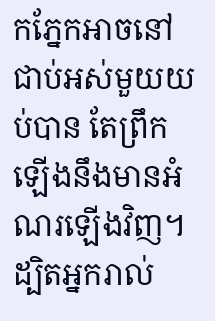កភ្នែកអាចនៅជាប់អស់មួយយប់បាន តែព្រឹកឡើងនឹងមានអំណរឡើងវិញ។
ដ្បិតអ្នករាល់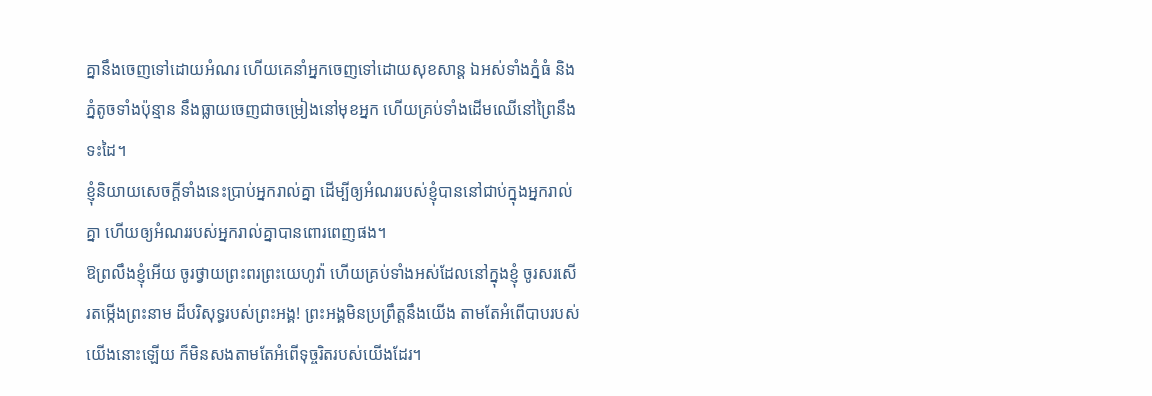គ្នានឹងចេញទៅដោយអំណរ ហើយគេនាំអ្នកចេញទៅដោយសុខសាន្ត ឯអស់ទាំងភ្នំធំ និងភ្នំតូចទាំងប៉ុន្មាន នឹងធ្លាយចេញជាចម្រៀងនៅមុខអ្នក ហើយគ្រប់ទាំងដើមឈើនៅព្រៃនឹងទះដៃ។
ខ្ញុំនិយាយសេចក្តីទាំងនេះប្រាប់អ្នករាល់គ្នា ដើម្បីឲ្យអំណររបស់ខ្ញុំបាននៅជាប់ក្នុងអ្នករាល់គ្នា ហើយឲ្យអំណររបស់អ្នករាល់គ្នាបានពោរពេញផង។
ឱព្រលឹងខ្ញុំអើយ ចូរថ្វាយព្រះពរព្រះយេហូវ៉ា ហើយគ្រប់ទាំងអស់ដែលនៅក្នុងខ្ញុំ ចូរសរសើរតម្កើងព្រះនាម ដ៏បរិសុទ្ធរបស់ព្រះអង្គ! ព្រះអង្គមិនប្រព្រឹត្តនឹងយើង តាមតែអំពើបាបរបស់យើងនោះឡើយ ក៏មិនសងតាមតែអំពើទុច្ចរិតរបស់យើងដែរ។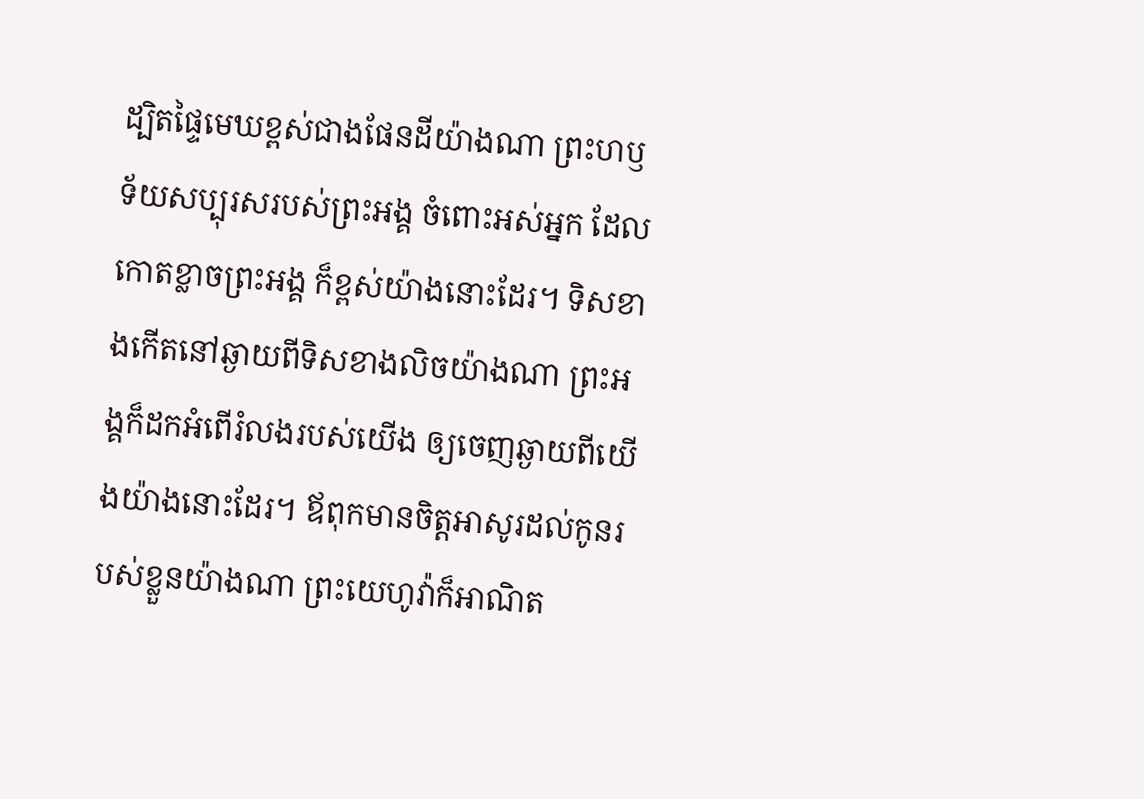ដ្បិតផ្ទៃមេឃខ្ពស់ជាងផែនដីយ៉ាងណា ព្រះហឫទ័យសប្បុរសរបស់ព្រះអង្គ ចំពោះអស់អ្នក ដែលកោតខ្លាចព្រះអង្គ ក៏ខ្ពស់យ៉ាងនោះដែរ។ ទិសខាងកើតនៅឆ្ងាយពីទិសខាងលិចយ៉ាងណា ព្រះអង្គក៏ដកអំពើរំលងរបស់យើង ឲ្យចេញឆ្ងាយពីយើងយ៉ាងនោះដែរ។ ឪពុកមានចិត្តអាសូរដល់កូនរបស់ខ្លួនយ៉ាងណា ព្រះយេហូវ៉ាក៏អាណិត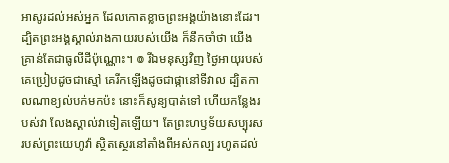អាសូរដល់អស់អ្នក ដែលកោតខ្លាចព្រះអង្គយ៉ាងនោះដែរ។ ដ្បិតព្រះអង្គស្គាល់រាងកាយរបស់យើង ក៏នឹកចាំថា យើងគ្រាន់តែជាធូលីដីប៉ុណ្ណោះ។ ៙ រីឯមនុស្សវិញ ថ្ងៃអាយុរបស់គេប្រៀបដូចជាស្មៅ គេរីកឡើងដូចជាផ្កានៅទីវាល ដ្បិតកាលណាខ្យល់បក់មកប៉ះ នោះក៏សូន្យបាត់ទៅ ហើយកន្លែងរបស់វា លែងស្គាល់វាទៀតឡើយ។ តែព្រះហឫទ័យសប្បុរសរបស់ព្រះយេហូវ៉ា ស្ថិតស្ថេរនៅតាំងពីអស់កល្ប រហូតដល់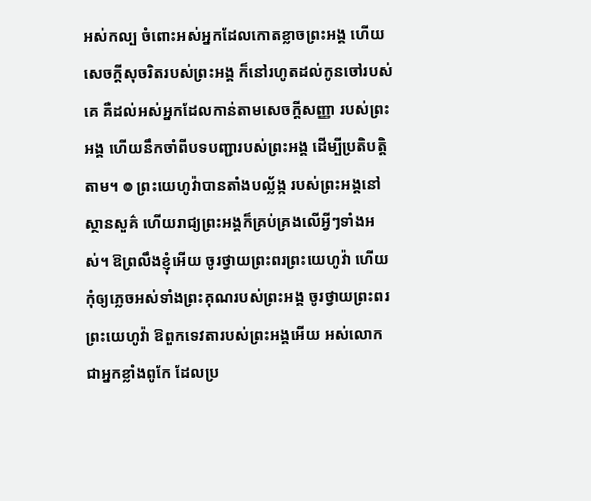អស់កល្ប ចំពោះអស់អ្នកដែលកោតខ្លាចព្រះអង្គ ហើយសេចក្ដីសុចរិតរបស់ព្រះអង្គ ក៏នៅរហូតដល់កូនចៅរបស់គេ គឺដល់អស់អ្នកដែលកាន់តាមសេចក្ដីសញ្ញា របស់ព្រះអង្គ ហើយនឹកចាំពីបទបញ្ជារបស់ព្រះអង្គ ដើម្បីប្រតិបត្តិតាម។ ៙ ព្រះយេហូវ៉ាបានតាំងបល្ល័ង្ក របស់ព្រះអង្គនៅស្ថានសួគ៌ ហើយរាជ្យព្រះអង្គក៏គ្រប់គ្រងលើអ្វីៗទាំងអស់។ ឱព្រលឹងខ្ញុំអើយ ចូរថ្វាយព្រះពរព្រះយេហូវ៉ា ហើយកុំឲ្យភ្លេចអស់ទាំងព្រះគុណរបស់ព្រះអង្គ ចូរថ្វាយព្រះពរព្រះយេហូវ៉ា ឱពួកទេវតារបស់ព្រះអង្គអើយ អស់លោកជាអ្នកខ្លាំងពូកែ ដែលប្រ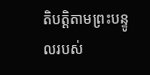តិបត្តិតាមព្រះបន្ទូលរបស់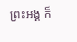ព្រះអង្គ ក៏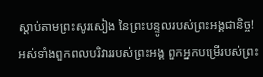ស្តាប់តាមព្រះសូរសៀង នៃព្រះបន្ទូលរបស់ព្រះអង្គជានិច្ច! អស់ទាំងពួកពលបរិវាររបស់ព្រះអង្គ ពួកអ្នកបម្រើរបស់ព្រះ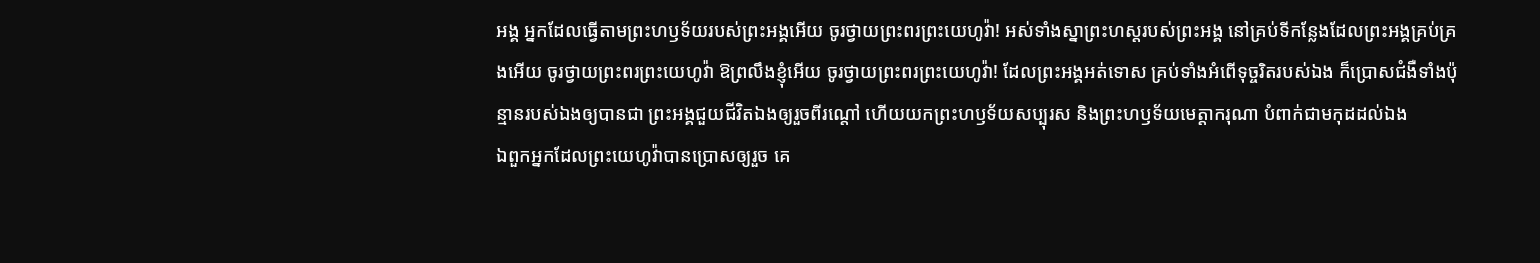អង្គ អ្នកដែលធ្វើតាមព្រះហឫទ័យរបស់ព្រះអង្គអើយ ចូរថ្វាយព្រះពរព្រះយេហូវ៉ា! អស់ទាំងស្នាព្រះហស្តរបស់ព្រះអង្គ នៅគ្រប់ទីកន្លែងដែលព្រះអង្គគ្រប់គ្រងអើយ ចូរថ្វាយព្រះពរព្រះយេហូវ៉ា ឱព្រលឹងខ្ញុំអើយ ចូរថ្វាយព្រះពរព្រះយេហូវ៉ា! ដែលព្រះអង្គអត់ទោស គ្រប់ទាំងអំពើទុច្ចរិតរបស់ឯង ក៏ប្រោសជំងឺទាំងប៉ុន្មានរបស់ឯងឲ្យបានជា ព្រះអង្គជួយជីវិតឯងឲ្យរួចពីរណ្តៅ ហើយយកព្រះហឫទ័យសប្បុរស និងព្រះហឫទ័យមេត្តាករុណា បំពាក់ជាមកុដដល់ឯង
ឯពួកអ្នកដែលព្រះយេហូវ៉ាបានប្រោសឲ្យរួច គេ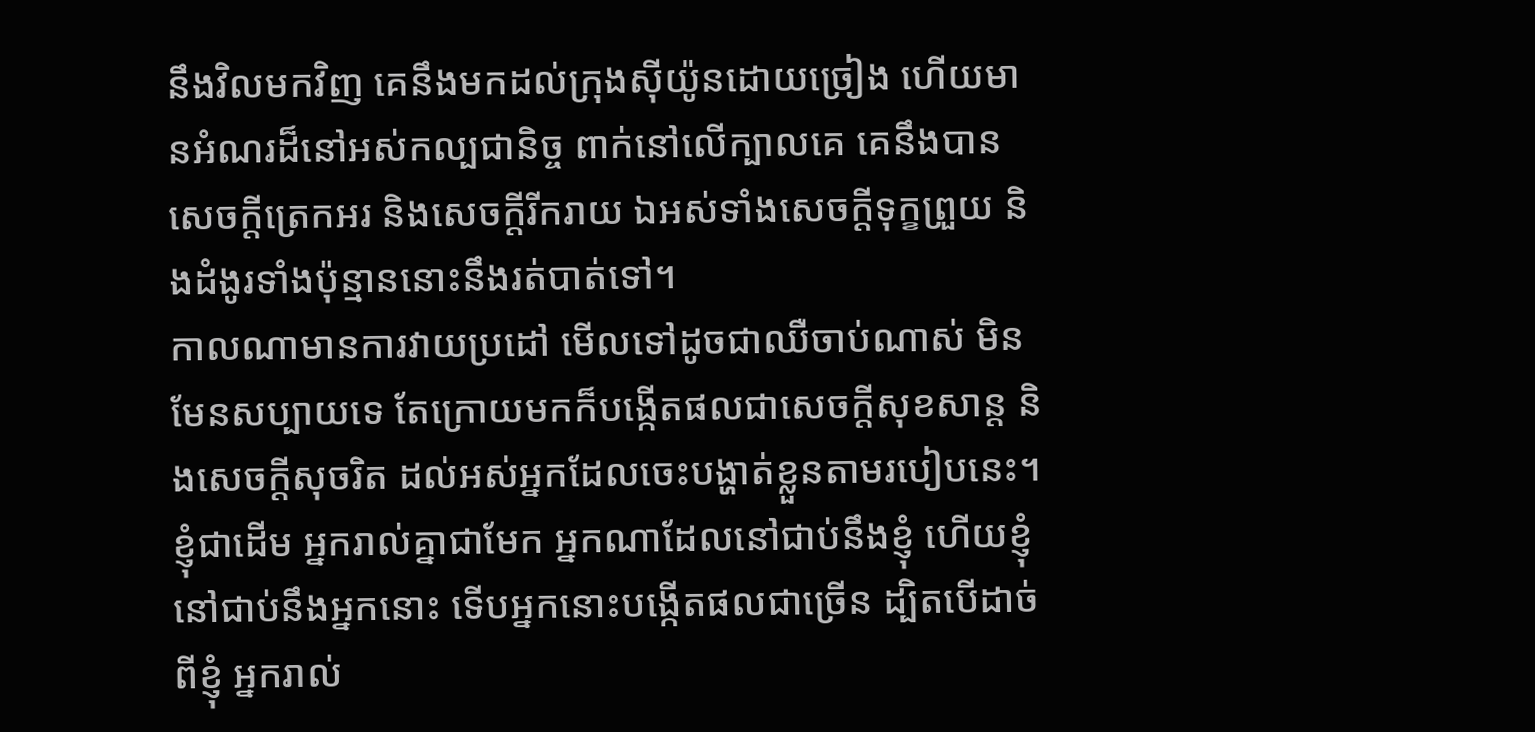នឹងវិលមកវិញ គេនឹងមកដល់ក្រុងស៊ីយ៉ូនដោយច្រៀង ហើយមានអំណរដ៏នៅអស់កល្បជានិច្ច ពាក់នៅលើក្បាលគេ គេនឹងបានសេចក្ដីត្រេកអរ និងសេចក្ដីរីករាយ ឯអស់ទាំងសេចក្ដីទុក្ខព្រួយ និងដំងូរទាំងប៉ុន្មាននោះនឹងរត់បាត់ទៅ។
កាលណាមានការវាយប្រដៅ មើលទៅដូចជាឈឺចាប់ណាស់ មិនមែនសប្បាយទេ តែក្រោយមកក៏បង្កើតផលជាសេចក្ដីសុខសាន្ត និងសេចក្ដីសុចរិត ដល់អស់អ្នកដែលចេះបង្ហាត់ខ្លួនតាមរបៀបនេះ។
ខ្ញុំជាដើម អ្នករាល់គ្នាជាមែក អ្នកណាដែលនៅជាប់នឹងខ្ញុំ ហើយខ្ញុំនៅជាប់នឹងអ្នកនោះ ទើបអ្នកនោះបង្កើតផលជាច្រើន ដ្បិតបើដាច់ពីខ្ញុំ អ្នករាល់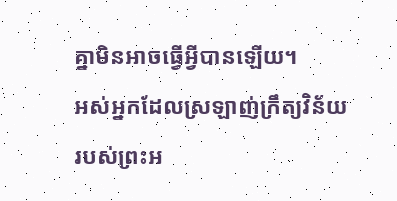គ្នាមិនអាចធ្វើអ្វីបានឡើយ។
អស់អ្នកដែលស្រឡាញ់ក្រឹត្យវិន័យ របស់ព្រះអ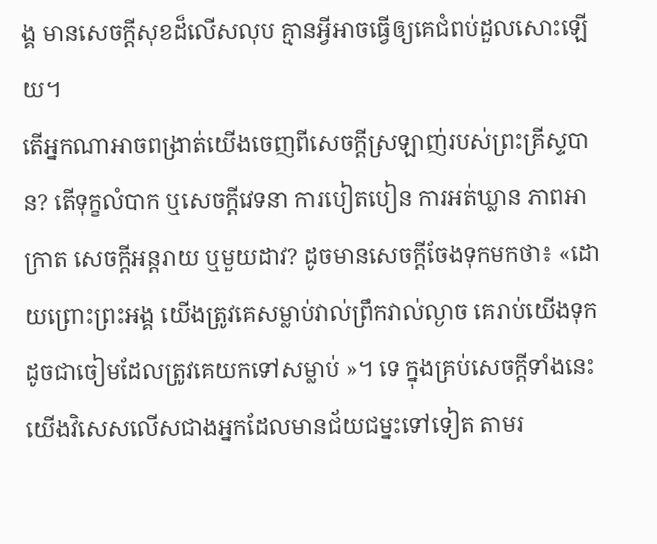ង្គ មានសេចក្ដីសុខដ៏លើសលុប គ្មានអ្វីអាចធ្វើឲ្យគេជំពប់ដួលសោះឡើយ។
តើអ្នកណាអាចពង្រាត់យើងចេញពីសេចក្តីស្រឡាញ់របស់ព្រះគ្រីស្ទបាន? តើទុក្ខលំបាក ឬសេចក្ដីវេទនា ការបៀតបៀន ការអត់ឃ្លាន ភាពអាក្រាត សេចក្តីអន្តរាយ ឬមួយដាវ? ដូចមានសេចក្តីចែងទុកមកថា៖ «ដោយព្រោះព្រះអង្គ យើងត្រូវគេសម្លាប់វាល់ព្រឹកវាល់ល្ងាច គេរាប់យើងទុកដូចជាចៀមដែលត្រូវគេយកទៅសម្លាប់ »។ ទេ ក្នុងគ្រប់សេចក្តីទាំងនេះ យើងវិសេសលើសជាងអ្នកដែលមានជ័យជម្នះទៅទៀត តាមរ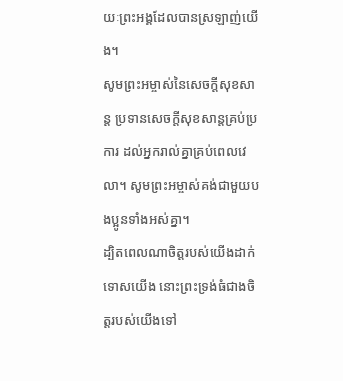យៈព្រះអង្គដែលបានស្រឡាញ់យើង។
សូមព្រះអម្ចាស់នៃសេចក្ដីសុខសាន្ត ប្រទានសេចក្ដីសុខសាន្តគ្រប់ប្រការ ដល់អ្នករាល់គ្នាគ្រប់ពេលវេលា។ សូមព្រះអម្ចាស់គង់ជាមួយបងប្អូនទាំងអស់គ្នា។
ដ្បិតពេលណាចិត្តរបស់យើងដាក់ទោសយើង នោះព្រះទ្រង់ធំជាងចិត្តរបស់យើងទៅ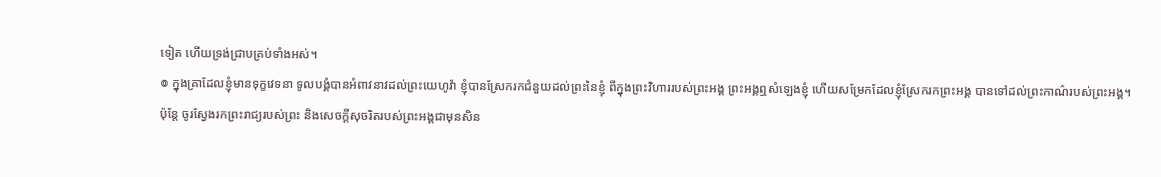ទៀត ហើយទ្រង់ជ្រាបគ្រប់ទាំងអស់។
៙ ក្នុងគ្រាដែលខ្ញុំមានទុក្ខវេទនា ទូលបង្គំបានអំពាវនាវដល់ព្រះយេហូវ៉ា ខ្ញុំបានស្រែករកជំនួយដល់ព្រះនៃខ្ញុំ ពីក្នុងព្រះវិហាររបស់ព្រះអង្គ ព្រះអង្គឮសំឡេងខ្ញុំ ហើយសម្រែកដែលខ្ញុំស្រែករកព្រះអង្គ បានទៅដល់ព្រះកាណ៌របស់ព្រះអង្គ។
ប៉ុន្តែ ចូរស្វែងរកព្រះរាជ្យរបស់ព្រះ និងសេចក្តីសុចរិតរបស់ព្រះអង្គជាមុនសិន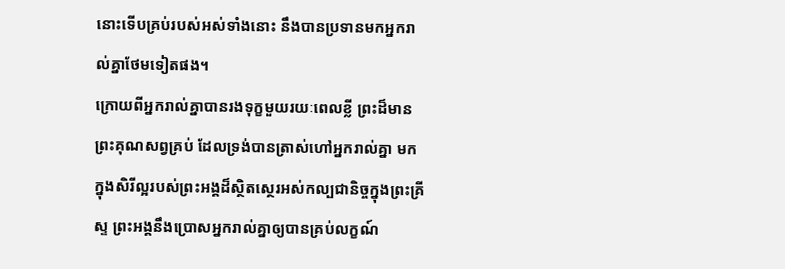នោះទើបគ្រប់របស់អស់ទាំងនោះ នឹងបានប្រទានមកអ្នករាល់គ្នាថែមទៀតផង។
ក្រោយពីអ្នករាល់គ្នាបានរងទុក្ខមួយរយៈពេលខ្លី ព្រះដ៏មានព្រះគុណសព្វគ្រប់ ដែលទ្រង់បានត្រាស់ហៅអ្នករាល់គ្នា មកក្នុងសិរីល្អរបស់ព្រះអង្គដ៏ស្ថិតស្ថេរអស់កល្បជានិច្ចក្នុងព្រះគ្រីស្ទ ព្រះអង្គនឹងប្រោសអ្នករាល់គ្នាឲ្យបានគ្រប់លក្ខណ៍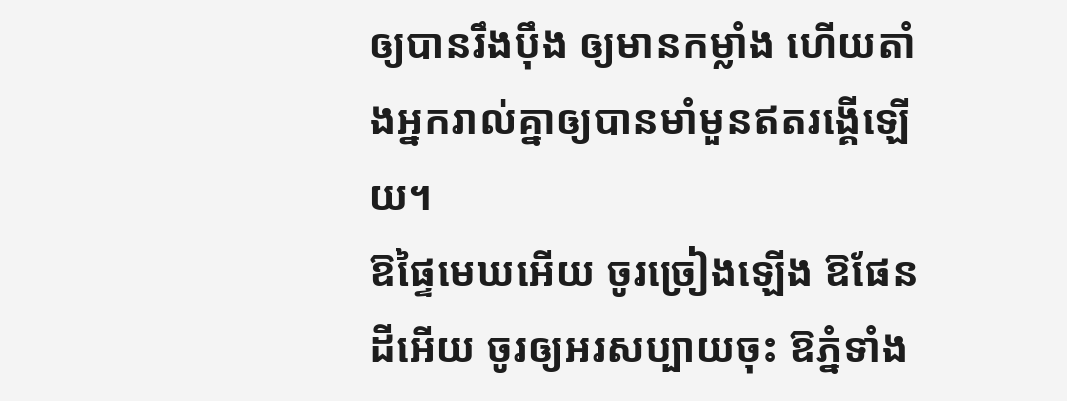ឲ្យបានរឹងប៉ឹង ឲ្យមានកម្លាំង ហើយតាំងអ្នករាល់គ្នាឲ្យបានមាំមួនឥតរង្គើឡើយ។
ឱផ្ទៃមេឃអើយ ចូរច្រៀងឡើង ឱផែនដីអើយ ចូរឲ្យអរសប្បាយចុះ ឱភ្នំទាំង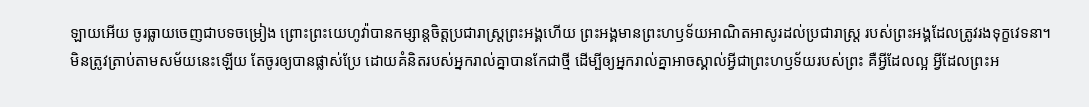ឡាយអើយ ចូរធ្លាយចេញជាបទចម្រៀង ព្រោះព្រះយេហូវ៉ាបានកម្សាន្តចិត្តប្រជារាស្ត្រព្រះអង្គហើយ ព្រះអង្គមានព្រះហឫទ័យអាណិតអាសូរដល់ប្រជារាស្ត្រ របស់ព្រះអង្គដែលត្រូវរងទុក្ខវេទនា។
មិនត្រូវត្រាប់តាមសម័យនេះឡើយ តែចូរឲ្យបានផ្លាស់ប្រែ ដោយគំនិតរបស់អ្នករាល់គ្នាបានកែជាថ្មី ដើម្បីឲ្យអ្នករាល់គ្នាអាចស្គាល់អ្វីជាព្រះហឫទ័យរបស់ព្រះ គឺអ្វីដែលល្អ អ្វីដែលព្រះអ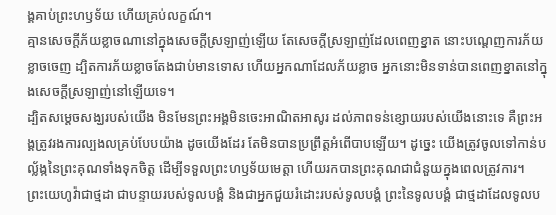ង្គគាប់ព្រះហឫទ័យ ហើយគ្រប់លក្ខណ៍។
គ្មានសេចក្ដីភ័យខ្លាចណានៅក្នុងសេចក្ដីស្រឡាញ់ឡើយ តែសេចក្ដីស្រឡាញ់ដែលពេញខ្នាត នោះបណ្តេញការភ័យខ្លាចចេញ ដ្បិតការភ័យខ្លាចតែងជាប់មានទោស ហើយអ្នកណាដែលភ័យខ្លាច អ្នកនោះមិនទាន់បានពេញខ្នាតនៅក្នុងសេចក្ដីស្រឡាញ់នៅឡើយទេ។
ដ្បិតសម្តេចសង្ឃរបស់យើង មិនមែនព្រះអង្គមិនចេះអាណិតអាសូរ ដល់ភាពទន់ខ្សោយរបស់យើងនោះទេ គឺព្រះអង្គត្រូវរងការល្បងលគ្រប់បែបយ៉ាង ដូចយើងដែរ តែមិនបានប្រព្រឹត្តអំពើបាបឡើយ។ ដូច្នេះ យើងត្រូវចូលទៅកាន់បល្ល័ង្កនៃព្រះគុណទាំងទុកចិត្ត ដើម្បីទទួលព្រះហឫទ័យមេត្តា ហើយរកបានព្រះគុណជាជំនួយក្នុងពេលត្រូវការ។
ព្រះយេហូវ៉ាជាថ្មដា ជាបន្ទាយរបស់ទូលបង្គំ និងជាអ្នកជួយរំដោះរបស់ទូលបង្គំ ព្រះនៃទូលបង្គំ ជាថ្មដាដែលទូលប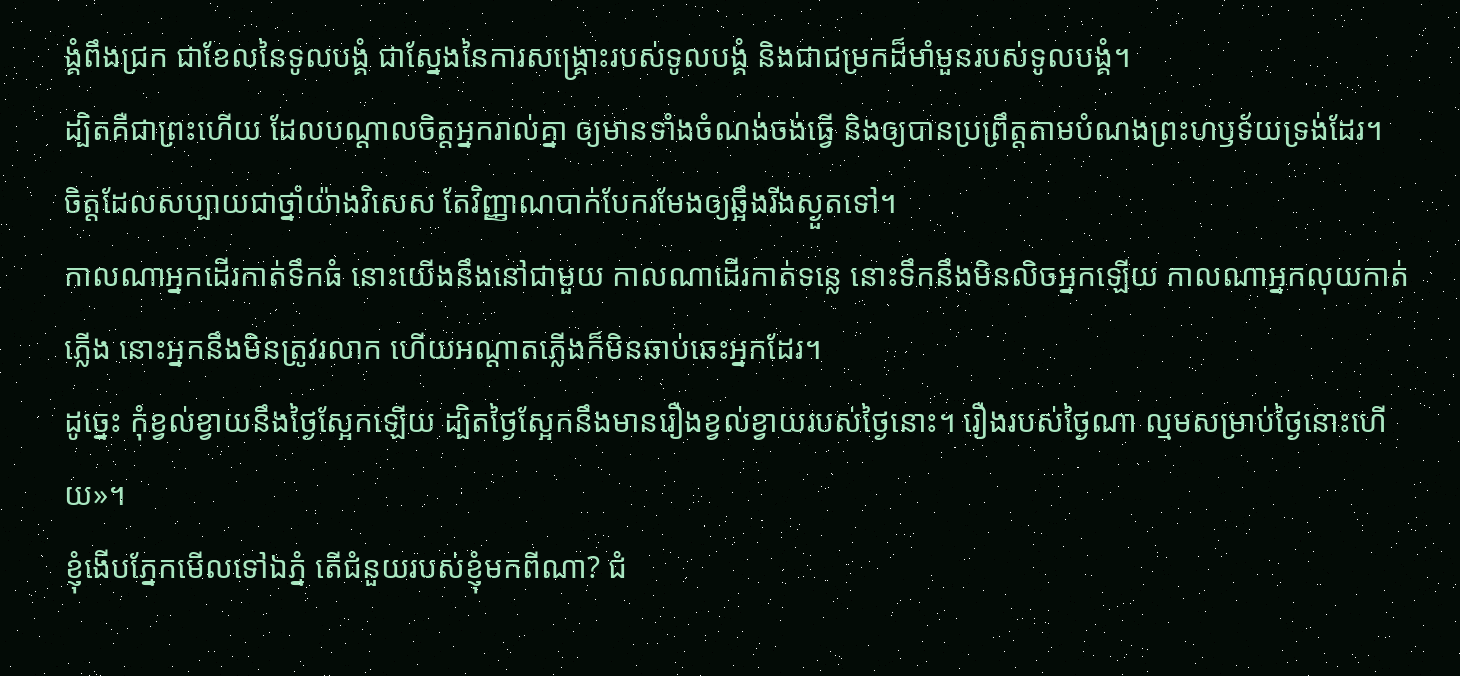ង្គំពឹងជ្រក ជាខែលនៃទូលបង្គំ ជាស្នែងនៃការសង្គ្រោះរបស់ទូលបង្គំ និងជាជម្រកដ៏មាំមួនរបស់ទូលបង្គំ។
ដ្បិតគឺជាព្រះហើយ ដែលបណ្តាលចិត្តអ្នករាល់គ្នា ឲ្យមានទាំងចំណង់ចង់ធ្វើ និងឲ្យបានប្រព្រឹត្តតាមបំណងព្រះហឫទ័យទ្រង់ដែរ។
ចិត្តដែលសប្បាយជាថ្នាំយ៉ាងវិសេស តែវិញ្ញាណបាក់បែករមែងឲ្យឆ្អឹងរីងស្ងួតទៅ។
កាលណាអ្នកដើរកាត់ទឹកធំ នោះយើងនឹងនៅជាមួយ កាលណាដើរកាត់ទន្លេ នោះទឹកនឹងមិនលិចអ្នកឡើយ កាលណាអ្នកលុយកាត់ភ្លើង នោះអ្នកនឹងមិនត្រូវរលាក ហើយអណ្ដាតភ្លើងក៏មិនឆាប់ឆេះអ្នកដែរ។
ដូច្នេះ កុំខ្វល់ខ្វាយនឹងថ្ងៃស្អែកឡើយ ដ្បិតថ្ងៃស្អែកនឹងមានរឿងខ្វល់ខ្វាយរបស់ថ្ងៃនោះ។ រឿងរបស់ថ្ងៃណា ល្មមសម្រាប់ថ្ងៃនោះហើយ»។
ខ្ញុំងើបភ្នែកមើលទៅឯភ្នំ តើជំនួយរបស់ខ្ញុំមកពីណា? ជំ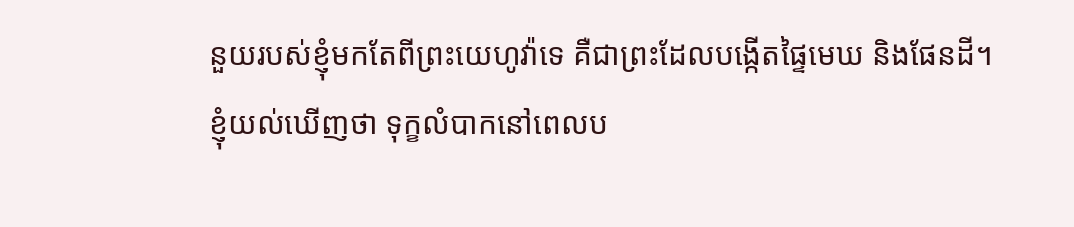នួយរបស់ខ្ញុំមកតែពីព្រះយេហូវ៉ាទេ គឺជាព្រះដែលបង្កើតផ្ទៃមេឃ និងផែនដី។
ខ្ញុំយល់ឃើញថា ទុក្ខលំបាកនៅពេលប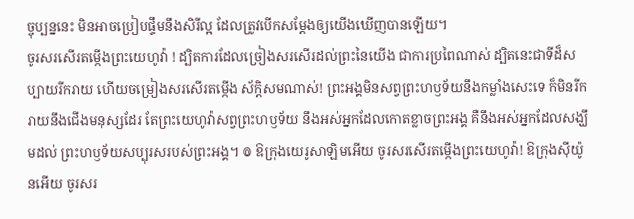ច្ចុប្បន្ននេះ មិនអាចប្រៀបផ្ទឹមនឹងសិរីល្អ ដែលត្រូវបើកសម្ដែងឲ្យយើងឃើញបានឡើយ។
ចូរសរសើរតម្កើងព្រះយេហូវ៉ា ! ដ្បិតការដែលច្រៀងសរសើរដល់ព្រះនៃយើង ជាការប្រពៃណាស់ ដ្បិតនេះជាទីដ៏សប្បាយរីករាយ ហើយចម្រៀងសរសើរតម្កើង ស័ក្ដិសមណាស់! ព្រះអង្គមិនសព្វព្រះហឫទ័យនឹងកម្លាំងសេះទេ ក៏មិនរីករាយនឹងជើងមនុស្សដែរ តែព្រះយេហូវ៉ាសព្វព្រះហឫទ័យ នឹងអស់អ្នកដែលកោតខ្លាចព្រះអង្គ គឺនឹងអស់អ្នកដែលសង្ឃឹមដល់ ព្រះហឫទ័យសប្បុរសរបស់ព្រះអង្គ។ ៙ ឱក្រុងយេរូសាឡិមអើយ ចូរសរសើរតម្កើងព្រះយេហូវ៉ា! ឱក្រុងស៊ីយ៉ូនអើយ ចូរសរ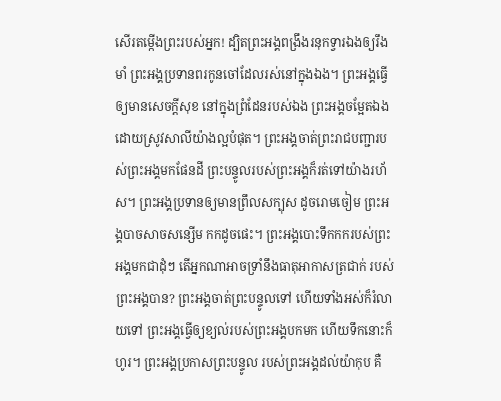សើរតម្កើងព្រះរបស់អ្នក! ដ្បិតព្រះអង្គពង្រឹងរនុកទ្វារឯងឲ្យរឹងមាំ ព្រះអង្គប្រទានពរកូនចៅដែលរស់នៅក្នុងឯង។ ព្រះអង្គធ្វើឲ្យមានសេចក្ដីសុខ នៅក្នុងព្រំដែនរបស់ឯង ព្រះអង្គចម្អែតឯង ដោយស្រូវសាលីយ៉ាងល្អបំផុត។ ព្រះអង្គចាត់ព្រះរាជបញ្ជារបស់ព្រះអង្គមកផែនដី ព្រះបន្ទូលរបស់ព្រះអង្គក៏រត់ទៅយ៉ាងរហ័ស។ ព្រះអង្គប្រទានឲ្យមានព្រឹលសក្បុស ដូចរោមចៀម ព្រះអង្គបាចសាចសន្សើម កកដូចផេះ។ ព្រះអង្គបោះទឹកកករបស់ព្រះអង្គមកជាដុំៗ តើអ្នកណាអាចទ្រាំនឹងធាតុអាកាសត្រជាក់ របស់ព្រះអង្គបាន? ព្រះអង្គចាត់ព្រះបន្ទូលទៅ ហើយទាំងអស់ក៏រំលាយទៅ ព្រះអង្គធ្វើឲ្យខ្យល់របស់ព្រះអង្គបកមក ហើយទឹកនោះក៏ហូរ។ ព្រះអង្គប្រកាសព្រះបន្ទូល របស់ព្រះអង្គដល់យ៉ាកុប គឺ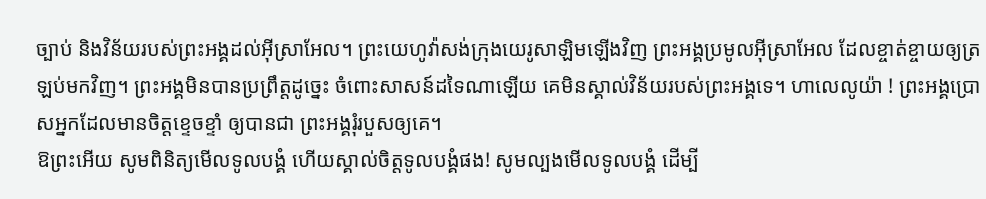ច្បាប់ និងវិន័យរបស់ព្រះអង្គដល់អ៊ីស្រាអែល។ ព្រះយេហូវ៉ាសង់ក្រុងយេរូសាឡិមឡើងវិញ ព្រះអង្គប្រមូលអ៊ីស្រាអែល ដែលខ្ចាត់ខ្ចាយឲ្យត្រឡប់មកវិញ។ ព្រះអង្គមិនបានប្រព្រឹត្តដូច្នេះ ចំពោះសាសន៍ដទៃណាឡើយ គេមិនស្គាល់វិន័យរបស់ព្រះអង្គទេ។ ហាលេលូយ៉ា ! ព្រះអង្គប្រោសអ្នកដែលមានចិត្តខ្ទេចខ្ទាំ ឲ្យបានជា ព្រះអង្គរុំរបួសឲ្យគេ។
ឱព្រះអើយ សូមពិនិត្យមើលទូលបង្គំ ហើយស្គាល់ចិត្តទូលបង្គំផង! សូមល្បងមើលទូលបង្គំ ដើម្បី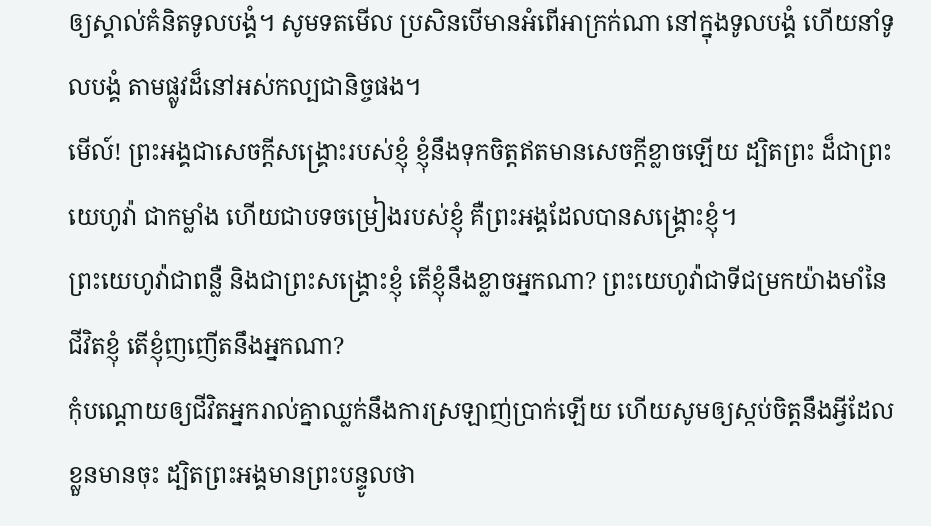ឲ្យស្គាល់គំនិតទូលបង្គំ។ សូមទតមើល ប្រសិនបើមានអំពើអាក្រក់ណា នៅក្នុងទូលបង្គំ ហើយនាំទូលបង្គំ តាមផ្លូវដ៏នៅអស់កល្បជានិច្ចផង។
មើល៍! ព្រះអង្គជាសេចក្ដីសង្គ្រោះរបស់ខ្ញុំ ខ្ញុំនឹងទុកចិត្តឥតមានសេចក្ដីខ្លាចឡើយ ដ្បិតព្រះ ដ៏ជាព្រះយេហូវ៉ា ជាកម្លាំង ហើយជាបទចម្រៀងរបស់ខ្ញុំ គឺព្រះអង្គដែលបានសង្គ្រោះខ្ញុំ។
ព្រះយេហូវ៉ាជាពន្លឺ និងជាព្រះសង្គ្រោះខ្ញុំ តើខ្ញុំនឹងខ្លាចអ្នកណា? ព្រះយេហូវ៉ាជាទីជម្រកយ៉ាងមាំនៃជីវិតខ្ញុំ តើខ្ញុំញញើតនឹងអ្នកណា?
កុំបណ្ដោយឲ្យជីវិតអ្នករាល់គ្នាឈ្លក់នឹងការស្រឡាញ់ប្រាក់ឡើយ ហើយសូមឲ្យស្កប់ចិត្តនឹងអ្វីដែលខ្លួនមានចុះ ដ្បិតព្រះអង្គមានព្រះបន្ទូលថា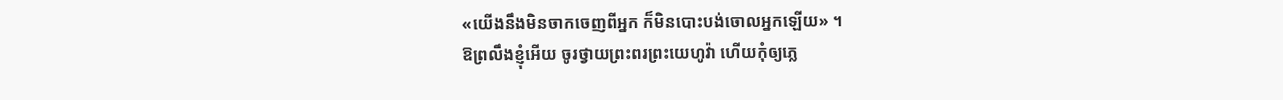«យើងនឹងមិនចាកចេញពីអ្នក ក៏មិនបោះបង់ចោលអ្នកឡើយ» ។
ឱព្រលឹងខ្ញុំអើយ ចូរថ្វាយព្រះពរព្រះយេហូវ៉ា ហើយកុំឲ្យភ្លេ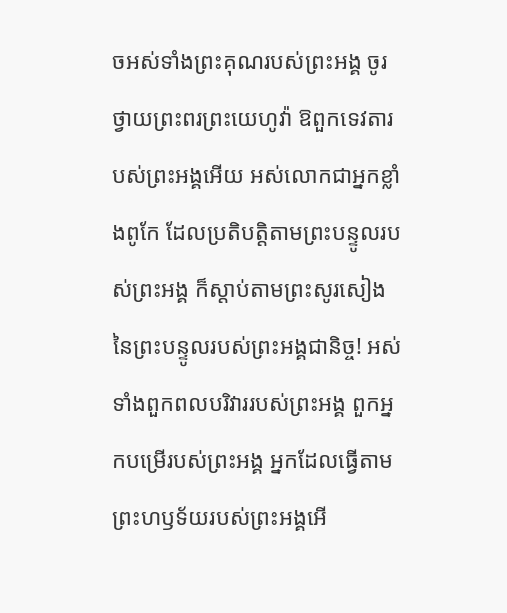ចអស់ទាំងព្រះគុណរបស់ព្រះអង្គ ចូរថ្វាយព្រះពរព្រះយេហូវ៉ា ឱពួកទេវតារបស់ព្រះអង្គអើយ អស់លោកជាអ្នកខ្លាំងពូកែ ដែលប្រតិបត្តិតាមព្រះបន្ទូលរបស់ព្រះអង្គ ក៏ស្តាប់តាមព្រះសូរសៀង នៃព្រះបន្ទូលរបស់ព្រះអង្គជានិច្ច! អស់ទាំងពួកពលបរិវាររបស់ព្រះអង្គ ពួកអ្នកបម្រើរបស់ព្រះអង្គ អ្នកដែលធ្វើតាមព្រះហឫទ័យរបស់ព្រះអង្គអើ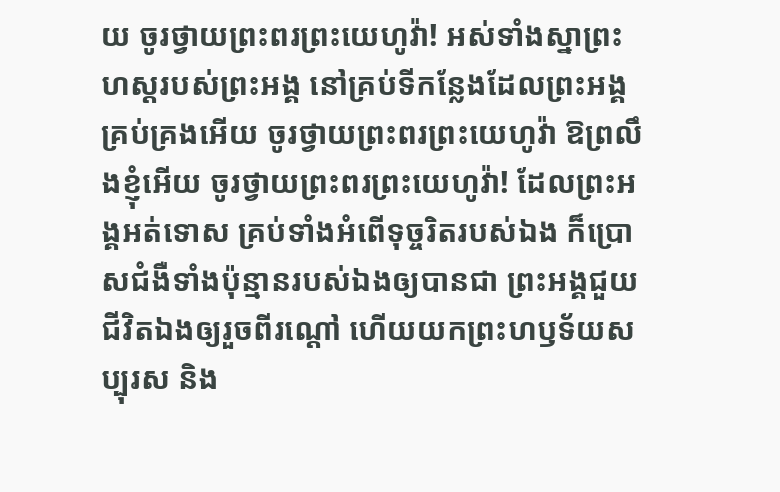យ ចូរថ្វាយព្រះពរព្រះយេហូវ៉ា! អស់ទាំងស្នាព្រះហស្តរបស់ព្រះអង្គ នៅគ្រប់ទីកន្លែងដែលព្រះអង្គគ្រប់គ្រងអើយ ចូរថ្វាយព្រះពរព្រះយេហូវ៉ា ឱព្រលឹងខ្ញុំអើយ ចូរថ្វាយព្រះពរព្រះយេហូវ៉ា! ដែលព្រះអង្គអត់ទោស គ្រប់ទាំងអំពើទុច្ចរិតរបស់ឯង ក៏ប្រោសជំងឺទាំងប៉ុន្មានរបស់ឯងឲ្យបានជា ព្រះអង្គជួយជីវិតឯងឲ្យរួចពីរណ្តៅ ហើយយកព្រះហឫទ័យសប្បុរស និង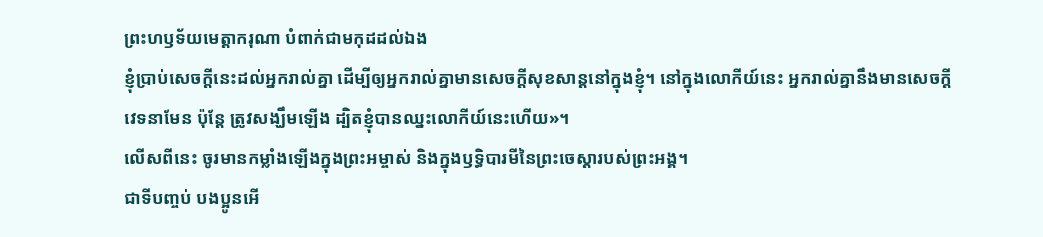ព្រះហឫទ័យមេត្តាករុណា បំពាក់ជាមកុដដល់ឯង
ខ្ញុំប្រាប់សេចក្ដីនេះដល់អ្នករាល់គ្នា ដើម្បីឲ្យអ្នករាល់គ្នាមានសេចក្តីសុខសាន្តនៅក្នុងខ្ញុំ។ នៅក្នុងលោកីយ៍នេះ អ្នករាល់គ្នានឹងមានសេចក្តីវេទនាមែន ប៉ុន្តែ ត្រូវសង្ឃឹមឡើង ដ្បិតខ្ញុំបានឈ្នះលោកីយ៍នេះហើយ»។
លើសពីនេះ ចូរមានកម្លាំងឡើងក្នុងព្រះអម្ចាស់ និងក្នុងឫទ្ធិបារមីនៃព្រះចេស្តារបស់ព្រះអង្គ។
ជាទីបញ្ចប់ បងប្អូនអើ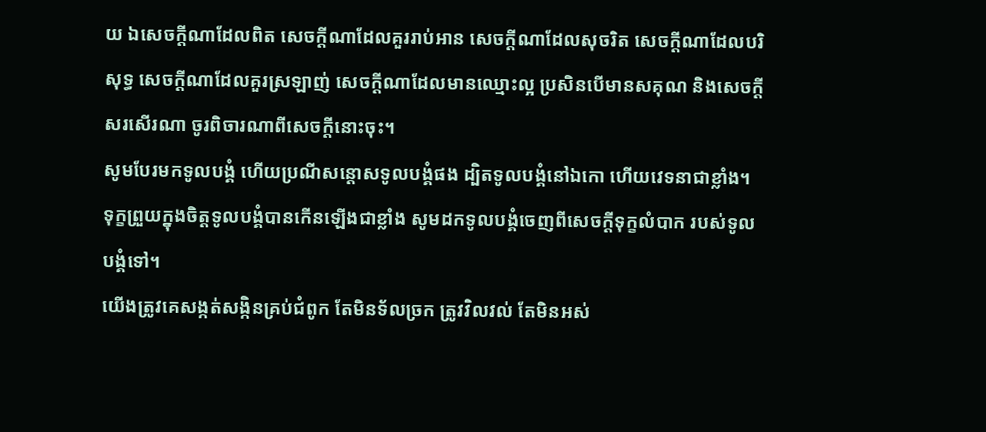យ ឯសេចក្ដីណាដែលពិត សេចក្ដីណាដែលគួររាប់អាន សេចក្ដីណាដែលសុចរិត សេចក្ដីណាដែលបរិសុទ្ធ សេចក្ដីណាដែលគួរស្រឡាញ់ សេចក្ដីណាដែលមានឈ្មោះល្អ ប្រសិនបើមានសគុណ និងសេចក្ដីសរសើរណា ចូរពិចារណាពីសេចក្ដីនោះចុះ។
សូមបែរមកទូលបង្គំ ហើយប្រណីសន្ដោសទូលបង្គំផង ដ្បិតទូលបង្គំនៅឯកោ ហើយវេទនាជាខ្លាំង។ ទុក្ខព្រួយក្នុងចិត្តទូលបង្គំបានកើនឡើងជាខ្លាំង សូមដកទូលបង្គំចេញពីសេចក្ដីទុក្ខលំបាក របស់ទូលបង្គំទៅ។
យើងត្រូវគេសង្កត់សង្កិនគ្រប់ជំពូក តែមិនទ័លច្រក ត្រូវវិលវល់ តែមិនអស់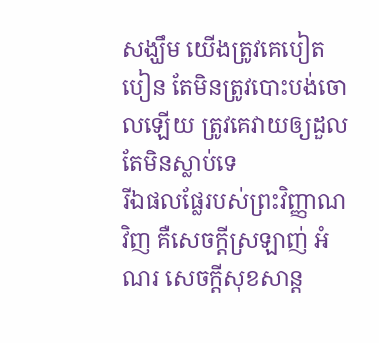សង្ឃឹម យើងត្រូវគេបៀតបៀន តែមិនត្រូវបោះបង់ចោលឡើយ ត្រូវគេវាយឲ្យដួល តែមិនស្លាប់ទេ
រីឯផលផ្លែរបស់ព្រះវិញ្ញាណវិញ គឺសេចក្ដីស្រឡាញ់ អំណរ សេចក្ដីសុខសាន្ត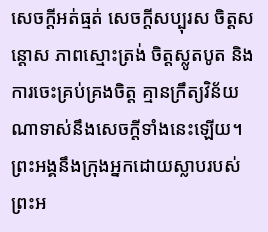សេចក្ដីអត់ធ្មត់ សេចក្ដីសប្បុរស ចិត្តសន្ដោស ភាពស្មោះត្រង់ ចិត្តស្លូតបូត និងការចេះគ្រប់គ្រងចិត្ត គ្មានក្រឹត្យវិន័យណាទាស់នឹងសេចក្ដីទាំងនេះឡើយ។
ព្រះអង្គនឹងក្រុងអ្នកដោយស្លាបរបស់ព្រះអ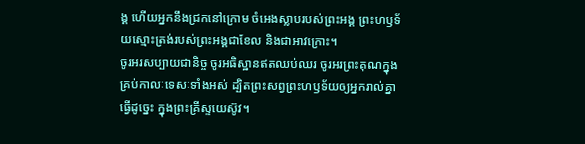ង្គ ហើយអ្នកនឹងជ្រកនៅក្រោម ចំអេងស្លាបរបស់ព្រះអង្គ ព្រះហឫទ័យស្មោះត្រង់របស់ព្រះអង្គជាខែល និងជាអាវក្រោះ។
ចូរអរសប្បាយជានិច្ច ចូរអធិស្ឋានឥតឈប់ឈរ ចូរអរព្រះគុណក្នុងគ្រប់កាលៈទេសៈទាំងអស់ ដ្បិតព្រះសព្វព្រះហឫទ័យឲ្យអ្នករាល់គ្នាធ្វើដូច្នេះ ក្នុងព្រះគ្រីស្ទយេស៊ូវ។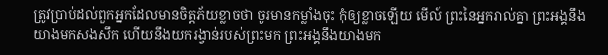ត្រូវប្រាប់ដល់ពួកអ្នកដែលមានចិត្តភ័យខ្លាចថា ចូរមានកម្លាំងចុះ កុំឲ្យខ្លាចឡើយ មើល៍ ព្រះនៃអ្នករាល់គ្នា ព្រះអង្គនឹងយាងមកសងសឹក ហើយនឹងយករង្វាន់របស់ព្រះមក ព្រះអង្គនឹងយាងមក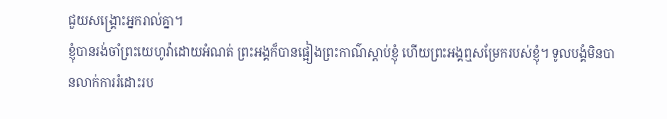ជួយសង្គ្រោះអ្នករាល់គ្នា។
ខ្ញុំបានរង់ចាំព្រះយេហូវ៉ាដោយអំណត់ ព្រះអង្គក៏បានផ្អៀងព្រះកាណ៌ស្តាប់ខ្ញុំ ហើយព្រះអង្គឮសម្រែករបស់ខ្ញុំ។ ទូលបង្គំមិនបានលាក់ការរំដោះរប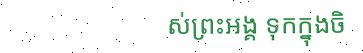ស់ព្រះអង្គ ទុកក្នុងចិ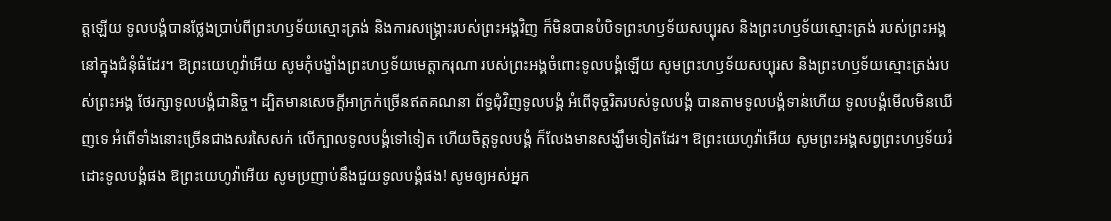ត្តឡើយ ទូលបង្គំបានថ្លែងប្រាប់ពីព្រះហឫទ័យស្មោះត្រង់ និងការសង្គ្រោះរបស់ព្រះអង្គវិញ ក៏មិនបានបំបិទព្រះហឫទ័យសប្បុរស និងព្រះហឫទ័យស្មោះត្រង់ របស់ព្រះអង្គ នៅក្នុងជំនុំធំដែរ។ ឱព្រះយេហូវ៉ាអើយ សូមកុំបង្ខាំងព្រះហឫទ័យមេត្តាករុណា របស់ព្រះអង្គចំពោះទូលបង្គំឡើយ សូមព្រះហឫទ័យសប្បុរស និងព្រះហឫទ័យស្មោះត្រង់របស់ព្រះអង្គ ថែរក្សាទូលបង្គំជានិច្ច។ ដ្បិតមានសេចក្ដីអាក្រក់ច្រើនឥតគណនា ព័ទ្ធជុំវិញទូលបង្គំ អំពើទុច្ចរិតរបស់ទូលបង្គំ បានតាមទូលបង្គំទាន់ហើយ ទូលបង្គំមើលមិនឃើញទេ អំពើទាំងនោះច្រើនជាងសរសៃសក់ លើក្បាលទូលបង្គំទៅទៀត ហើយចិត្តទូលបង្គំ ក៏លែងមានសង្ឃឹមទៀតដែរ។ ឱព្រះយេហូវ៉ាអើយ សូមព្រះអង្គសព្វព្រះហឫទ័យរំដោះទូលបង្គំផង ឱព្រះយេហូវ៉ាអើយ សូមប្រញាប់នឹងជួយទូលបង្គំផង! សូមឲ្យអស់អ្នក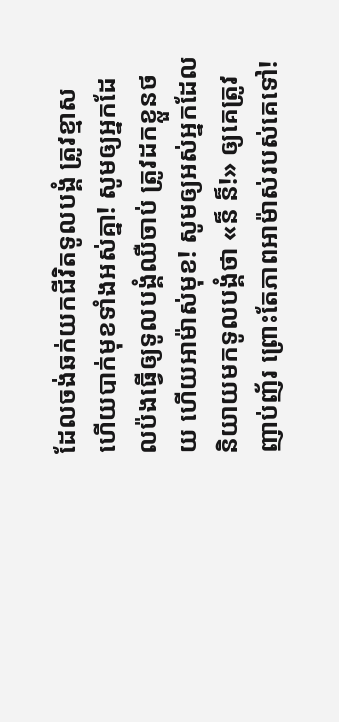ដែលចង់ឆក់យកជីវិតទូលបង្គំ ត្រូវខ្មាស ហើយបាក់មុខទាំងអស់គ្នា! សូមឲ្យអ្នកដែលប៉ងធ្វើឲ្យទូលបង្គំឈឺចាប់ ត្រូវដកខ្លួនថយ ហើយអាម៉ាស់មុខ! សូមឲ្យអស់អ្នកដែលនិយាយមកទូលបង្គំថា «ន៏ ន៏!» ឲ្យគេត្រូវញាប់ញ័រ ព្រោះតែភាពអាម៉ាស់របស់គេទៅ!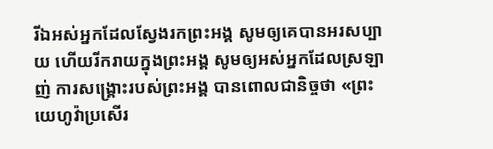រីឯអស់អ្នកដែលស្វែងរកព្រះអង្គ សូមឲ្យគេបានអរសប្បាយ ហើយរីករាយក្នុងព្រះអង្គ សូមឲ្យអស់អ្នកដែលស្រឡាញ់ ការសង្គ្រោះរបស់ព្រះអង្គ បានពោលជានិច្ចថា «ព្រះយេហូវ៉ាប្រសើរ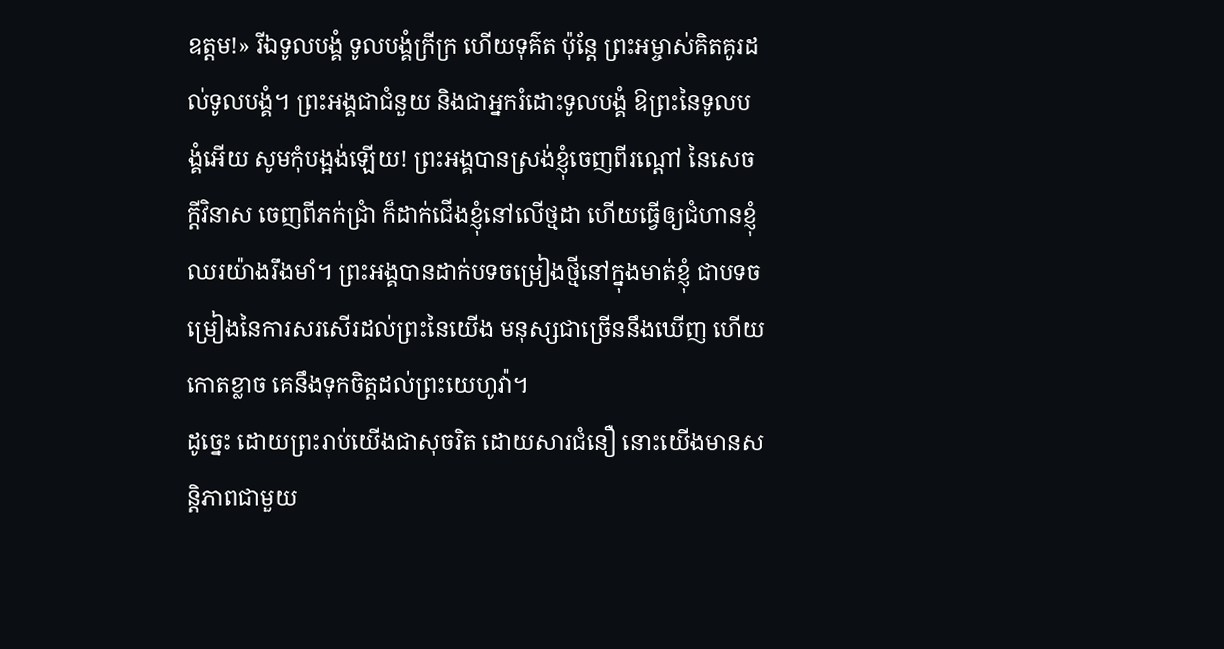ឧត្តម!» រីឯទូលបង្គំ ទូលបង្គំក្រីក្រ ហើយទុគ៌ត ប៉ុន្តែ ព្រះអម្ចាស់គិតគូរដល់ទូលបង្គំ។ ព្រះអង្គជាជំនួយ និងជាអ្នករំដោះទូលបង្គំ ឱព្រះនៃទូលបង្គំអើយ សូមកុំបង្អង់ឡើយ! ព្រះអង្គបានស្រង់ខ្ញុំចេញពីរណ្ដៅ នៃសេចក្ដីវិនាស ចេញពីភក់ជ្រាំ ក៏ដាក់ជើងខ្ញុំនៅលើថ្មដា ហើយធ្វើឲ្យជំហានខ្ញុំឈរយ៉ាងរឹងមាំ។ ព្រះអង្គបានដាក់បទចម្រៀងថ្មីនៅក្នុងមាត់ខ្ញុំ ជាបទចម្រៀងនៃការសរសើរដល់ព្រះនៃយើង មនុស្សជាច្រើននឹងឃើញ ហើយកោតខ្លាច គេនឹងទុកចិត្តដល់ព្រះយេហូវ៉ា។
ដូច្នេះ ដោយព្រះរាប់យើងជាសុចរិត ដោយសារជំនឿ នោះយើងមានសន្ដិភាពជាមួយ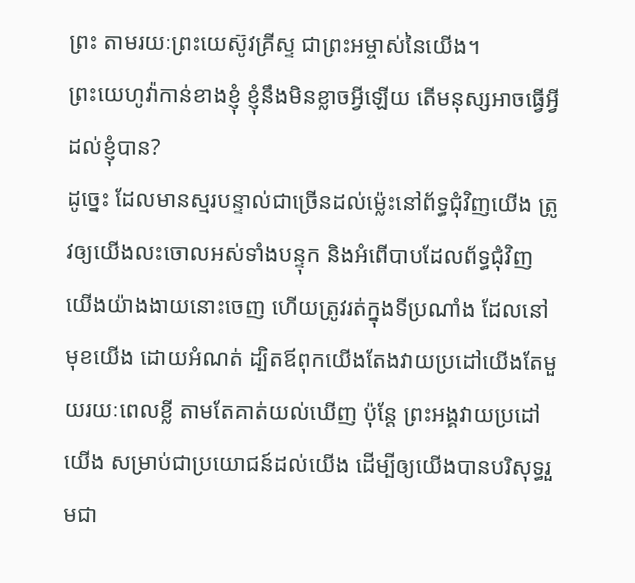ព្រះ តាមរយៈព្រះយេស៊ូវគ្រីស្ទ ជាព្រះអម្ចាស់នៃយើង។
ព្រះយេហូវ៉ាកាន់ខាងខ្ញុំ ខ្ញុំនឹងមិនខ្លាចអ្វីឡើយ តើមនុស្សអាចធ្វើអ្វីដល់ខ្ញុំបាន?
ដូច្នេះ ដែលមានស្មរបន្ទាល់ជាច្រើនដល់ម៉្លេះនៅព័ទ្ធជុំវិញយើង ត្រូវឲ្យយើងលះចោលអស់ទាំងបន្ទុក និងអំពើបាបដែលព័ទ្ធជុំវិញយើងយ៉ាងងាយនោះចេញ ហើយត្រូវរត់ក្នុងទីប្រណាំង ដែលនៅមុខយើង ដោយអំណត់ ដ្បិតឪពុកយើងតែងវាយប្រដៅយើងតែមួយរយៈពេលខ្លី តាមតែគាត់យល់ឃើញ ប៉ុន្តែ ព្រះអង្គវាយប្រដៅយើង សម្រាប់ជាប្រយោជន៍ដល់យើង ដើម្បីឲ្យយើងបានបរិសុទ្ធរួមជា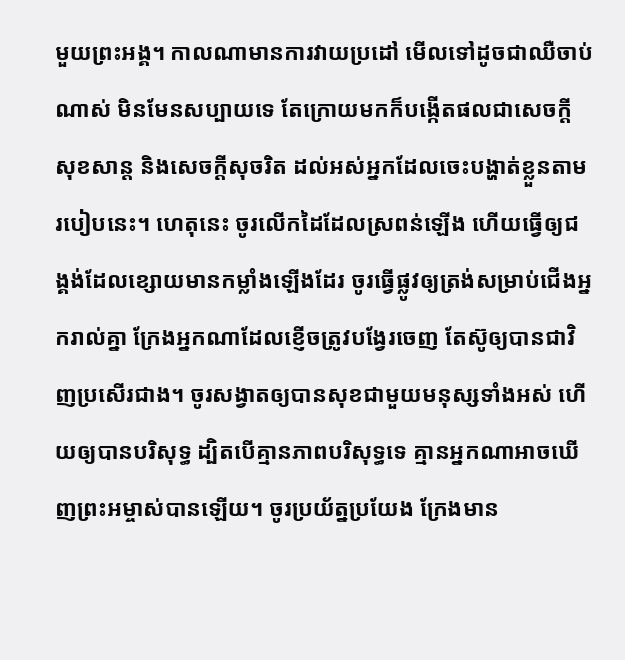មួយព្រះអង្គ។ កាលណាមានការវាយប្រដៅ មើលទៅដូចជាឈឺចាប់ណាស់ មិនមែនសប្បាយទេ តែក្រោយមកក៏បង្កើតផលជាសេចក្ដីសុខសាន្ត និងសេចក្ដីសុចរិត ដល់អស់អ្នកដែលចេះបង្ហាត់ខ្លួនតាមរបៀបនេះ។ ហេតុនេះ ចូរលើកដៃដែលស្រពន់ឡើង ហើយធ្វើឲ្យជង្គង់ដែលខ្សោយមានកម្លាំងឡើងដែរ ចូរធ្វើផ្លូវឲ្យត្រង់សម្រាប់ជើងអ្នករាល់គ្នា ក្រែងអ្នកណាដែលខ្ញើចត្រូវបង្វែរចេញ តែស៊ូឲ្យបានជាវិញប្រសើរជាង។ ចូរសង្វាតឲ្យបានសុខជាមួយមនុស្សទាំងអស់ ហើយឲ្យបានបរិសុទ្ធ ដ្បិតបើគ្មានភាពបរិសុទ្ធទេ គ្មានអ្នកណាអាចឃើញព្រះអម្ចាស់បានឡើយ។ ចូរប្រយ័ត្នប្រយែង ក្រែងមាន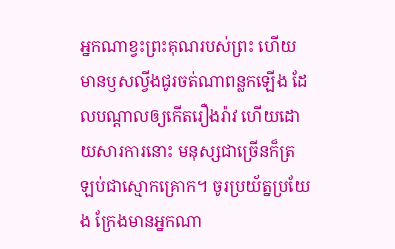អ្នកណាខ្វះព្រះគុណរបស់ព្រះ ហើយមានឫសល្វីងជូរចត់ណាពន្លកឡើង ដែលបណ្ដាលឲ្យកើតរឿងរ៉ាវ ហើយដោយសារការនោះ មនុស្សជាច្រើនក៏ត្រឡប់ជាស្មោកគ្រោក។ ចូរប្រយ័ត្នប្រយែង ក្រែងមានអ្នកណា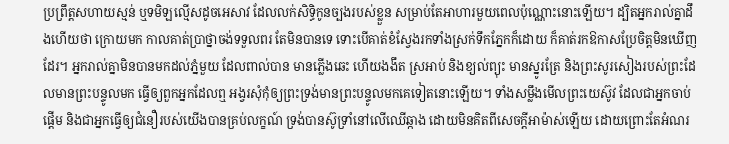ប្រព្រឹត្តសហាយស្មន់ ឬទមិឡល្មើសដូចអេសាវ ដែលលក់សិទ្ធិកូនច្បងរបស់ខ្លួន សម្រាប់តែអាហារមួយពេលប៉ុណ្ណោះនោះឡើយ។ ដ្បិតអ្នករាល់គ្នាដឹងហើយថា ក្រោយមក កាលគាត់ប្រាថ្នាចង់ទទួលពរ តែមិនបានទេ ទោះបើគាត់ខំស្វែងរកទាំងស្រក់ទឹកភ្នែកក៏ដោយ ក៏គាត់រកឱកាសប្រែចិត្តមិនឃើញដែរ។ អ្នករាល់គ្នាមិនបានមកដល់ភ្នំមួយ ដែលពាល់បាន មានភ្លើងឆេះ ហើយងងឹត ស្រអាប់ និងខ្យល់ព្យុះ មានស្នូរត្រែ និងព្រះសូរសៀងរបស់ព្រះដែលមានព្រះបន្ទូលមក ធ្វើឲ្យពួកអ្នកដែលឮ អង្វរសុំកុំឲ្យព្រះទ្រង់មានព្រះបន្ទូលមកគេទៀតនោះឡើយ។ ទាំងសម្លឹងមើលព្រះយេស៊ូវ ដែលជាអ្នកចាប់ផ្តើម និងជាអ្នកធ្វើឲ្យជំនឿរបស់យើងបានគ្រប់លក្ខណ៍ ទ្រង់បានស៊ូទ្រាំនៅលើឈើឆ្កាង ដោយមិនគិតពីសេចក្ដីអាម៉ាស់ឡើយ ដោយព្រោះតែអំណរ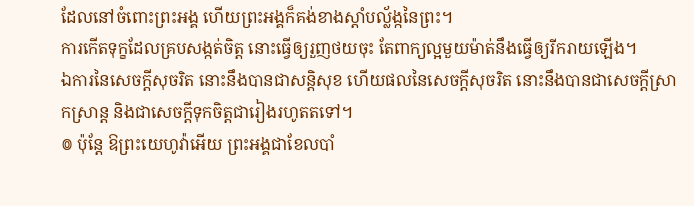ដែលនៅចំពោះព្រះអង្គ ហើយព្រះអង្គក៏គង់ខាងស្តាំបល្ល័ង្កនៃព្រះ។
ការកើតទុក្ខដែលគ្របសង្កត់ចិត្ត នោះធ្វើឲ្យរួញថយចុះ តែពាក្យល្អមួយម៉ាត់នឹងធ្វើឲ្យរីករាយឡើង។
ឯការនៃសេចក្ដីសុចរិត នោះនឹងបានជាសន្តិសុខ ហើយផលនៃសេចក្ដីសុចរិត នោះនឹងបានជាសេចក្ដីស្រាកស្រាន្ត និងជាសេចក្ដីទុកចិត្តជារៀងរហូតតទៅ។
៙ ប៉ុន្តែ ឱព្រះយេហូវ៉ាអើយ ព្រះអង្គជាខែលបាំ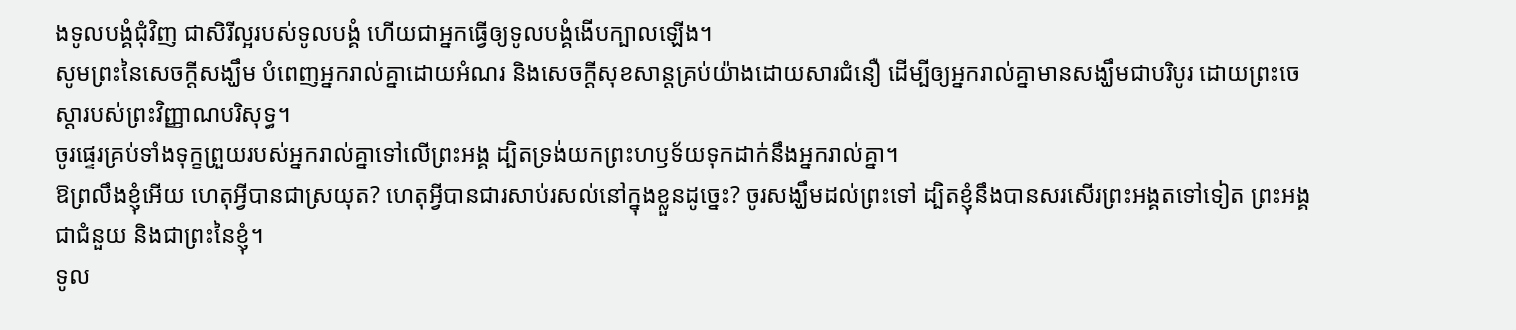ងទូលបង្គំជុំវិញ ជាសិរីល្អរបស់ទូលបង្គំ ហើយជាអ្នកធ្វើឲ្យទូលបង្គំងើបក្បាលឡើង។
សូមព្រះនៃសេចក្តីសង្ឃឹម បំពេញអ្នករាល់គ្នាដោយអំណរ និងសេចក្តីសុខសាន្តគ្រប់យ៉ាងដោយសារជំនឿ ដើម្បីឲ្យអ្នករាល់គ្នាមានសង្ឃឹមជាបរិបូរ ដោយព្រះចេស្តារបស់ព្រះវិញ្ញាណបរិសុទ្ធ។
ចូរផ្ទេរគ្រប់ទាំងទុក្ខព្រួយរបស់អ្នករាល់គ្នាទៅលើព្រះអង្គ ដ្បិតទ្រង់យកព្រះហឫទ័យទុកដាក់នឹងអ្នករាល់គ្នា។
ឱព្រលឹងខ្ញុំអើយ ហេតុអ្វីបានជាស្រយុត? ហេតុអ្វីបានជារសាប់រសល់នៅក្នុងខ្លួនដូច្នេះ? ចូរសង្ឃឹមដល់ព្រះទៅ ដ្បិតខ្ញុំនឹងបានសរសើរព្រះអង្គតទៅទៀត ព្រះអង្គជាជំនួយ និងជាព្រះនៃខ្ញុំ។
ទូល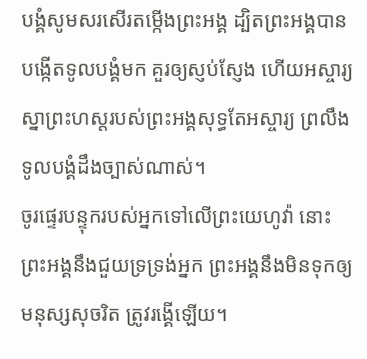បង្គំសូមសរសើរតម្កើងព្រះអង្គ ដ្បិតព្រះអង្គបានបង្កើតទូលបង្គំមក គួរឲ្យស្ញប់ស្ញែង ហើយអស្ចារ្យ ស្នាព្រះហស្តរបស់ព្រះអង្គសុទ្ធតែអស្ចារ្យ ព្រលឹងទូលបង្គំដឹងច្បាស់ណាស់។
ចូរផ្ទេរបន្ទុករបស់អ្នកទៅលើព្រះយេហូវ៉ា នោះព្រះអង្គនឹងជួយទ្រទ្រង់អ្នក ព្រះអង្គនឹងមិនទុកឲ្យមនុស្សសុចរិត ត្រូវរង្គើឡើយ។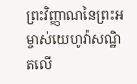ព្រះវិញ្ញាណនៃព្រះអម្ចាស់យេហូវ៉ាសណ្ឋិតលើ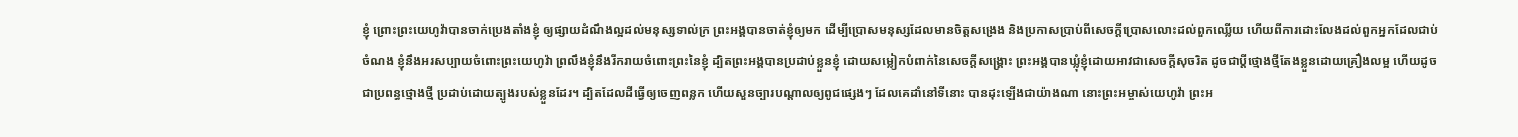ខ្ញុំ ព្រោះព្រះយេហូវ៉ាបានចាក់ប្រេងតាំងខ្ញុំ ឲ្យផ្សាយដំណឹងល្អដល់មនុស្សទាល់ក្រ ព្រះអង្គបានចាត់ខ្ញុំឲ្យមក ដើម្បីប្រោសមនុស្សដែលមានចិត្តសង្រេង និងប្រកាសប្រាប់ពីសេចក្ដីប្រោសលោះដល់ពួកឈ្លើយ ហើយពីការដោះលែងដល់ពួកអ្នកដែលជាប់ចំណង ខ្ញុំនឹងអរសប្បាយចំពោះព្រះយេហូវ៉ា ព្រលឹងខ្ញុំនឹងរីករាយចំពោះព្រះនៃខ្ញុំ ដ្បិតព្រះអង្គបានប្រដាប់ខ្លួនខ្ញុំ ដោយសម្លៀកបំពាក់នៃសេចក្ដីសង្គ្រោះ ព្រះអង្គបានឃ្លុំខ្ញុំដោយអាវជាសេចក្ដីសុចរិត ដូចជាប្តីថ្មោងថ្មីតែងខ្លួនដោយគ្រឿងលម្អ ហើយដូចជាប្រពន្ធថ្មោងថ្មី ប្រដាប់ដោយត្បូងរបស់ខ្លួនដែរ។ ដ្បិតដែលដីធ្វើឲ្យចេញពន្លក ហើយសួនច្បារបណ្ដាលឲ្យពូជផ្សេងៗ ដែលគេដាំនៅទីនោះ បានដុះឡើងជាយ៉ាងណា នោះព្រះអម្ចាស់យេហូវ៉ា ព្រះអ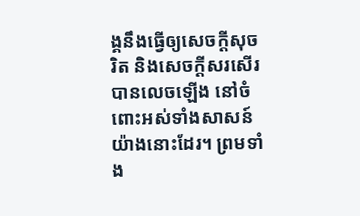ង្គនឹងធ្វើឲ្យសេចក្ដីសុចរិត និងសេចក្ដីសរសើរបានលេចឡើង នៅចំពោះអស់ទាំងសាសន៍យ៉ាងនោះដែរ។ ព្រមទាំង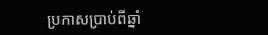ប្រកាសប្រាប់ពីឆ្នាំ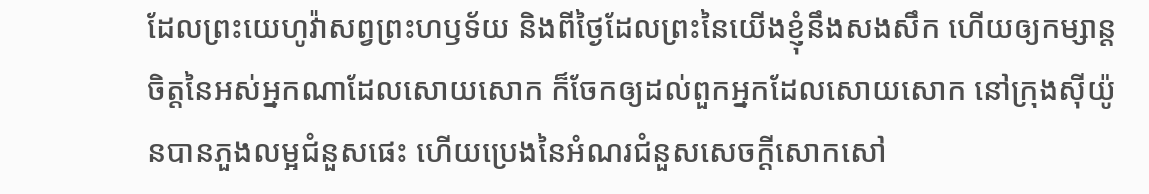ដែលព្រះយេហូវ៉ាសព្វព្រះហឫទ័យ និងពីថ្ងៃដែលព្រះនៃយើងខ្ញុំនឹងសងសឹក ហើយឲ្យកម្សាន្តចិត្តនៃអស់អ្នកណាដែលសោយសោក ក៏ចែកឲ្យដល់ពួកអ្នកដែលសោយសោក នៅក្រុងស៊ីយ៉ូនបានភួងលម្អជំនួសផេះ ហើយប្រេងនៃអំណរជំនួសសេចក្ដីសោកសៅ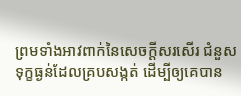ព្រមទាំងអាវពាក់នៃសេចក្ដីសរសើរ ជំនួសទុក្ខធ្ងន់ដែលគ្របសង្កត់ ដើម្បីឲ្យគេបាន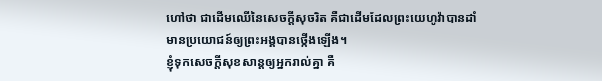ហៅថា ជាដើមឈើនៃសេចក្ដីសុចរិត គឺជាដើមដែលព្រះយេហូវ៉ាបានដាំ មានប្រយោជន៍ឲ្យព្រះអង្គបានថ្កើងឡើង។
ខ្ញុំទុកសេចក្តីសុខសាន្តឲ្យអ្នករាល់គ្នា គឺ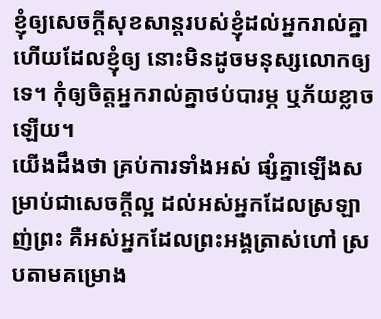ខ្ញុំឲ្យសេចក្តីសុខសាន្តរបស់ខ្ញុំដល់អ្នករាល់គ្នា ហើយដែលខ្ញុំឲ្យ នោះមិនដូចមនុស្សលោកឲ្យទេ។ កុំឲ្យចិត្តអ្នករាល់គ្នាថប់បារម្ភ ឬភ័យខ្លាចឡើយ។
យើងដឹងថា គ្រប់ការទាំងអស់ ផ្សំគ្នាឡើងសម្រាប់ជាសេចក្តីល្អ ដល់អស់អ្នកដែលស្រឡាញ់ព្រះ គឺអស់អ្នកដែលព្រះអង្គត្រាស់ហៅ ស្របតាមគម្រោង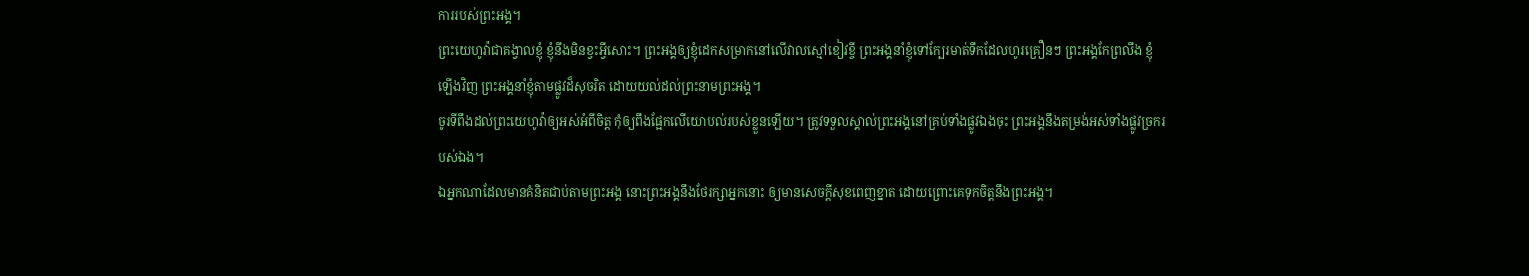ការរបស់ព្រះអង្គ។
ព្រះយេហូវ៉ាជាគង្វាលខ្ញុំ ខ្ញុំនឹងមិនខ្វះអ្វីសោះ។ ព្រះអង្គឲ្យខ្ញុំដេកសម្រាកនៅលើវាលស្មៅខៀវខ្ចី ព្រះអង្គនាំខ្ញុំទៅក្បែរមាត់ទឹកដែលហូរគ្រឿនៗ ព្រះអង្គកែព្រលឹង ខ្ញុំឡើងវិញ ព្រះអង្គនាំខ្ញុំតាមផ្លូវដ៏សុចរិត ដោយយល់ដល់ព្រះនាមព្រះអង្គ។
ចូរទីពឹងដល់ព្រះយេហូវ៉ាឲ្យអស់អំពីចិត្ត កុំឲ្យពឹងផ្អែកលើយោបល់របស់ខ្លួនឡើយ។ ត្រូវទទួលស្គាល់ព្រះអង្គនៅគ្រប់ទាំងផ្លូវឯងចុះ ព្រះអង្គនឹងតម្រង់អស់ទាំងផ្លូវច្រករបស់ឯង។
ឯអ្នកណាដែលមានគំនិតជាប់តាមព្រះអង្គ នោះព្រះអង្គនឹងថែរក្សាអ្នកនោះ ឲ្យមានសេចក្ដីសុខពេញខ្នាត ដោយព្រោះគេទុកចិត្តនឹងព្រះអង្គ។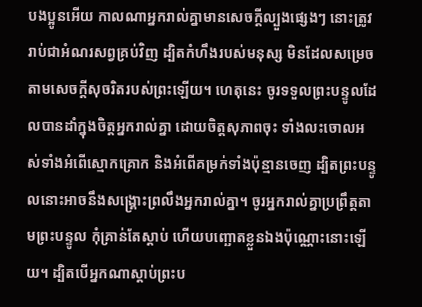បងប្អូនអើយ កាលណាអ្នករាល់គ្នាមានសេចក្តីល្បួងផ្សេងៗ នោះត្រូវរាប់ជាអំណរសព្វគ្រប់វិញ ដ្បិតកំហឹងរបស់មនុស្ស មិនដែលសម្រេចតាមសេចក្ដីសុចរិតរបស់ព្រះឡើយ។ ហេតុនេះ ចូរទទួលព្រះបន្ទូលដែលបានដាំក្នុងចិត្តអ្នករាល់គ្នា ដោយចិត្តសុភាពចុះ ទាំងលះចោលអស់ទាំងអំពើស្មោកគ្រោក និងអំពើគម្រក់ទាំងប៉ុន្មានចេញ ដ្បិតព្រះបន្ទូលនោះអាចនឹងសង្គ្រោះព្រលឹងអ្នករាល់គ្នា។ ចូរអ្នករាល់គ្នាប្រព្រឹត្តតាមព្រះបន្ទូល កុំគ្រាន់តែស្តាប់ ហើយបញ្ឆោតខ្លួនឯងប៉ុណ្ណោះនោះឡើយ។ ដ្បិតបើអ្នកណាស្តាប់ព្រះប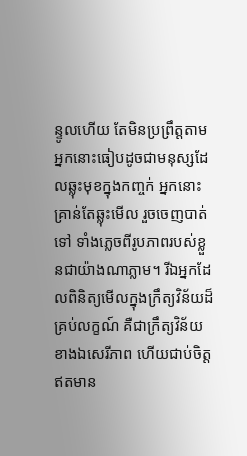ន្ទូលហើយ តែមិនប្រព្រឹត្តតាម អ្នកនោះធៀបដូចជាមនុស្សដែលឆ្លុះមុខក្នុងកញ្ចក់ អ្នកនោះគ្រាន់តែឆ្លុះមើល រួចចេញបាត់ទៅ ទាំងភ្លេចពីរូបភាពរបស់ខ្លួនជាយ៉ាងណាភ្លាម។ រីឯអ្នកដែលពិនិត្យមើលក្នុងក្រឹត្យវិន័យដ៏គ្រប់លក្ខណ៍ គឺជាក្រឹត្យវិន័យខាងឯសេរីភាព ហើយជាប់ចិត្ត ឥតមាន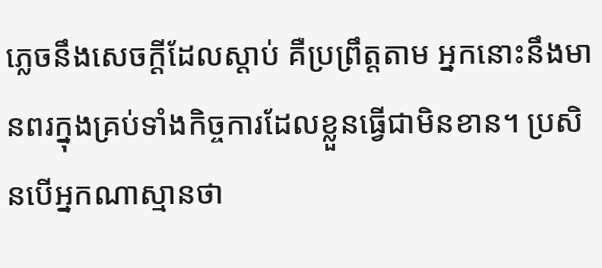ភ្លេចនឹងសេចក្ដីដែលស្តាប់ គឺប្រព្រឹត្តតាម អ្នកនោះនឹងមានពរក្នុងគ្រប់ទាំងកិច្ចការដែលខ្លួនធ្វើជាមិនខាន។ ប្រសិនបើអ្នកណាស្មានថា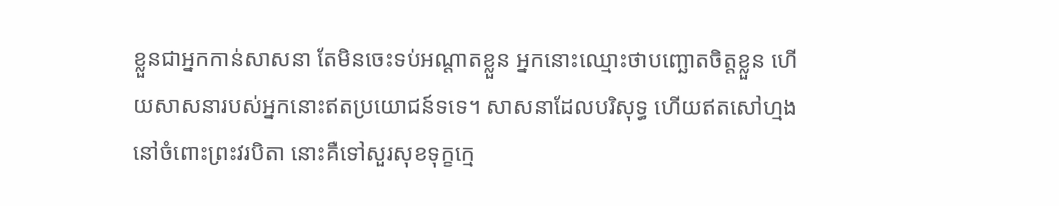ខ្លួនជាអ្នកកាន់សាសនា តែមិនចេះទប់អណ្តាតខ្លួន អ្នកនោះឈ្មោះថាបញ្ឆោតចិត្តខ្លួន ហើយសាសនារបស់អ្នកនោះឥតប្រយោជន៍ទទេ។ សាសនាដែលបរិសុទ្ធ ហើយឥតសៅហ្មងនៅចំពោះព្រះវរបិតា នោះគឺទៅសួរសុខទុក្ខក្មេ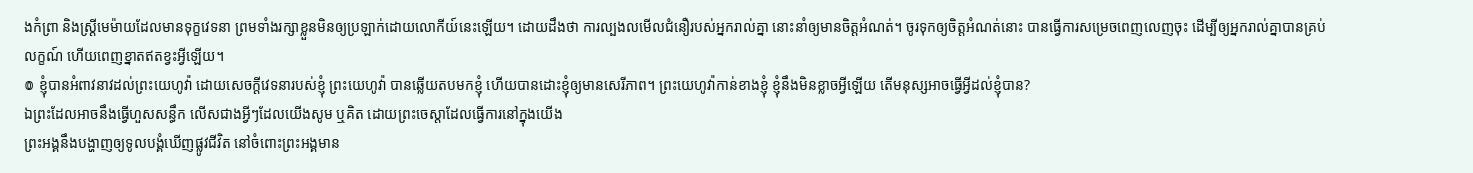ងកំព្រា និងស្ត្រីមេម៉ាយដែលមានទុក្ខវេទនា ព្រមទាំងរក្សាខ្លួនមិនឲ្យប្រឡាក់ដោយលោកីយ៍នេះឡើយ។ ដោយដឹងថា ការល្បងលមើលជំនឿរបស់អ្នករាល់គ្នា នោះនាំឲ្យមានចិត្តអំណត់។ ចូរទុកឲ្យចិត្តអំណត់នោះ បានធ្វើការសម្រេចពេញលេញចុះ ដើម្បីឲ្យអ្នករាល់គ្នាបានគ្រប់លក្ខណ៍ ហើយពេញខ្នាតឥតខ្វះអ្វីឡើយ។
៙ ខ្ញុំបានអំពាវនាវដល់ព្រះយេហូវ៉ា ដោយសេចក្ដីវេទនារបស់ខ្ញុំ ព្រះយេហូវ៉ា បានឆ្លើយតបមកខ្ញុំ ហើយបានដោះខ្ញុំឲ្យមានសេរីភាព។ ព្រះយេហូវ៉ាកាន់ខាងខ្ញុំ ខ្ញុំនឹងមិនខ្លាចអ្វីឡើយ តើមនុស្សអាចធ្វើអ្វីដល់ខ្ញុំបាន?
ឯព្រះដែលអាចនឹងធ្វើហួសសន្ធឹក លើសជាងអ្វីៗដែលយើងសូម ឬគិត ដោយព្រះចេស្តាដែលធ្វើការនៅក្នុងយើង
ព្រះអង្គនឹងបង្ហាញឲ្យទូលបង្គំឃើញផ្លូវជីវិត នៅចំពោះព្រះអង្គមាន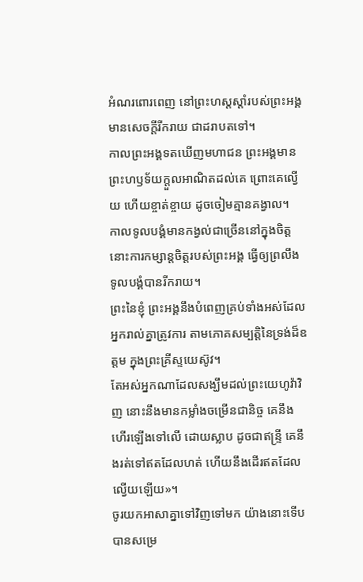អំណរពោរពេញ នៅព្រះហស្តស្តាំរបស់ព្រះអង្គ មានសេចក្ដីរីករាយ ជាដរាបតទៅ។
កាលព្រះអង្គទតឃើញមហាជន ព្រះអង្គមានព្រះហឫទ័យក្តួលអាណិតដល់គេ ព្រោះគេល្វើយ ហើយខ្ចាត់ខ្ចាយ ដូចចៀមគ្មានគង្វាល។
កាលទូលបង្គំមានកង្វល់ជាច្រើននៅក្នុងចិត្ត នោះការកម្សាន្តចិត្តរបស់ព្រះអង្គ ធ្វើឲ្យព្រលឹងទូលបង្គំបានរីករាយ។
ព្រះនៃខ្ញុំ ព្រះអង្គនឹងបំពេញគ្រប់ទាំងអស់ដែលអ្នករាល់គ្នាត្រូវការ តាមភោគសម្បត្តិនៃទ្រង់ដ៏ឧត្តម ក្នុងព្រះគ្រីស្ទយេស៊ូវ។
តែអស់អ្នកណាដែលសង្ឃឹមដល់ព្រះយេហូវ៉ាវិញ នោះនឹងមានកម្លាំងចម្រើនជានិច្ច គេនឹងហើរឡើងទៅលើ ដោយស្លាប ដូចជាឥន្ទ្រី គេនឹងរត់ទៅឥតដែលហត់ ហើយនឹងដើរឥតដែលល្វើយឡើយ»។
ចូរយកអាសាគ្នាទៅវិញទៅមក យ៉ាងនោះទើបបានសម្រេ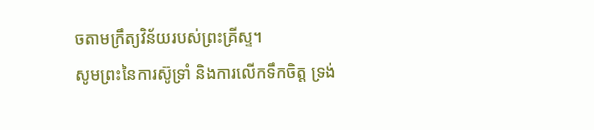ចតាមក្រឹត្យវិន័យរបស់ព្រះគ្រីស្ទ។
សូមព្រះនៃការស៊ូទ្រាំ និងការលើកទឹកចិត្ត ទ្រង់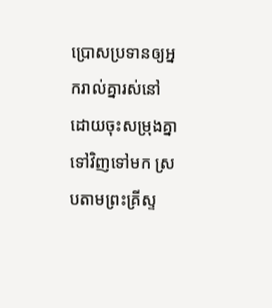ប្រោសប្រទានឲ្យអ្នករាល់គ្នារស់នៅដោយចុះសម្រុងគ្នាទៅវិញទៅមក ស្របតាមព្រះគ្រីស្ទ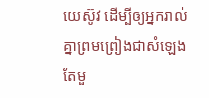យេស៊ូវ ដើម្បីឲ្យអ្នករាល់គ្នាព្រមព្រៀងជាសំឡេងតែមួ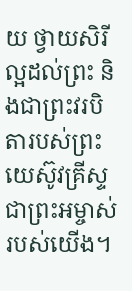យ ថ្វាយសិរីល្អដល់ព្រះ និងជាព្រះវរបិតារបស់ព្រះយេស៊ូវគ្រីស្ទ ជាព្រះអម្ចាស់របស់យើង។